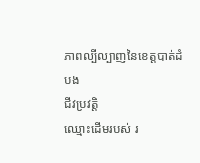ភាពល្បីល្បាញនៃខេត្តបាត់ដំបង
ជីវប្រវត្តិ
ឈ្មោះដើមរបស់ រ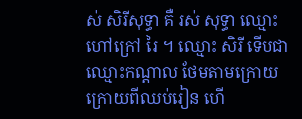ស់ សិរីសុទ្ធា គឺ រស់ សុទ្ធា ឈ្មោះហៅក្រៅ រៃ ។ ឈ្មោះ សិរី ទើបជាឈ្មោះកណ្តាល ថែមតាមក្រោយ ក្រោយពីឈប់រៀន ហើ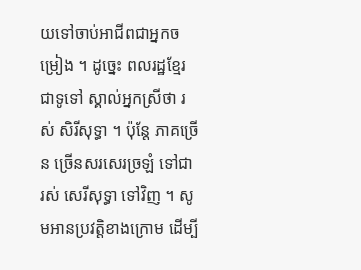យទៅចាប់អាជីពជាអ្នកចម្រៀង ។ ដូច្នេះ ពលរដ្ឋខ្មែរជាទូទៅ ស្គាល់អ្នកស្រីថា រស់ សិរីសុទ្ធា ។ ប៉ុន្តែ ភាគច្រើន ច្រើនសរសេរច្រឡំ ទៅជា រស់ សេរីសុទ្ធា ទៅវិញ ។ សូមអានប្រវត្តិខាងក្រោម ដើម្បី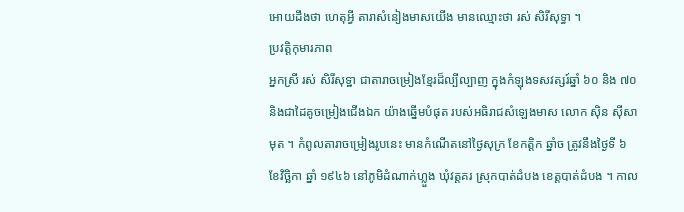អោយដឹងថា ហេតុអ្វី តារាសំនៀងមាសយើង មានឈ្មោះថា រស់ សិរីសុទ្ធា ។
ប្រវត្តិកុមារភាព
អ្នកស្រី រស់ សិរីសុទ្ឋា ជាតារាចម្រៀងខ្មែរដ៏ល្បីល្បាញ ក្នុងកំឡុងទសវត្សរ៍ឆ្នាំ ៦០ និង ៧០ និងជាដៃគូចម្រៀងជើងឯក យ៉ាងឆ្នើមបំផុត របស់អធិរាជសំឡេងមាស លោក ស៊ិន ស៊ីសាមុត ។ កំពូលតារាចម្រៀងរូបនេះ មានកំណើតនៅថ្ងៃសុក្រ ខែកត្តិក ឆ្នាំច ត្រូវនឹងថ្ងៃទី ៦ ខែវិច្ឆិកា ឆ្នាំ ១៩៤៦ នៅភូមិដំណាក់ហ្លួង ឃុំវត្តគរ ស្រុកបាត់ដំបង ខេត្តបាត់ដំបង ។ កាល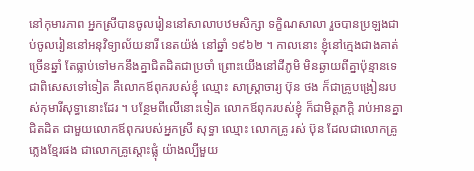នៅកុមារភាព អ្នកស្រីបានចូលរៀននៅសាលាបឋមសិក្សា ទក្ខិណសាលា រួចបានប្រឡងជាប់ចូលរៀននៅអនុវិទ្យាល័យនារី នេតយ៉ង់ នៅឆ្នាំ ១៩៦២ ។ កាលនោះ ខ្ញុំនៅក្មេងជាងគាត់ច្រើនឆ្នាំ តែធ្លាប់ទៅមកនឹងគ្នាជិតដិតជាប្រចាំ ព្រោះយើងនៅដីភូមិ មិនឆ្ងាយពីគ្នាប៉ុន្មានទេ ជាពិសេសទៅទៀត គឺលោកឪពុករបស់ខ្ញុំ ឈ្មោះ សាស្ត្រាចារ្យ ប៊ុន ថង ក៏ជាគ្រូបង្រៀនរបស់កុមារីសុទ្ធានោះដែរ ។ បន្ថែមពីលើនោះទៀត លោកឪពុករបស់ខ្ញុំ ក៏ជាមិត្តភក្តិ រាប់អានគ្នាជិតដិត ជាមួយលោកឪពុករបស់អ្នកស្រី សុទ្ធា ឈ្មោះ លោកគ្រូ រស់ ប៊ុន ដែលជាលោកគ្រូភ្លេងខ្មែរផង ជាលោកគ្រូស្តោះផ្លុំ យ៉ាងល្បីមួយ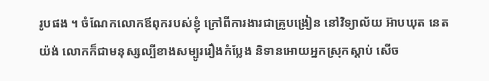រូបផង ។ ចំណែកលោកឪពុករបស់ខ្ញុំ ក្រៅពីការងារជាគ្រូបង្រៀន នៅវិទ្យាល័យ អ៊ាបឃុត នេតយ៉ង់ លោកក៏ជាមនុស្សល្បីខាងសម្បូររឿងកំប្លែង និទានអោយអ្នកស្រុកស្តាប់ សើច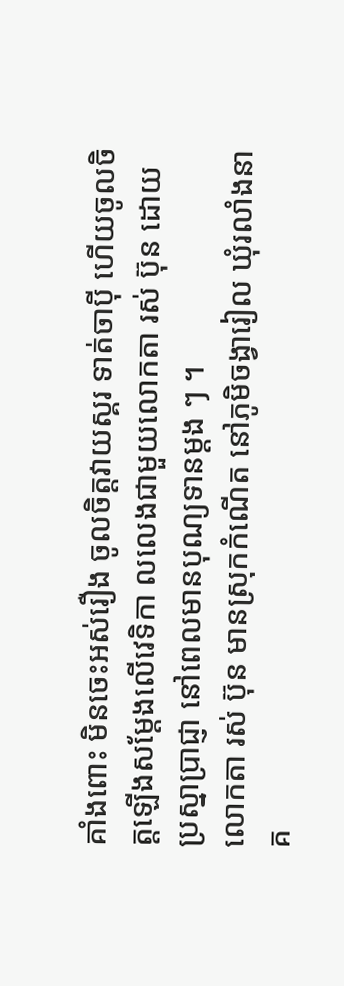គាំងពោះ មិនចេះអស់រឿង ចូលចិត្តវាយស្គរ ទាត់ចាប៉ី ហើយចូលចិត្តឡើងសម្តែងលើវេទិកា លលេងជាមួយលោកតា រស់ ប៊ុន ដោយប្រស្នាប្រាជ្ញា នៅពេលមានបុណ្យទានម្តង ៗ ។
លោកតា រស់ ប៊ុន មានស្រុកកំណើត នៅភូមិចង្វារៀល ឃុំរលាំងនាគ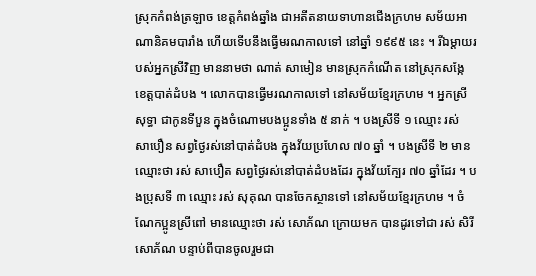ស្រុកកំពង់ត្រឡាច ខេត្តកំពង់ឆ្នាំង ជាអតីតនាយទាហានជើងក្រហម សម័យអាណានិគមបារាំង ហើយទើបនឹងធ្វើមរណកាលទៅ នៅឆ្នាំ ១៩៩៥ នេះ ។ រីឯម្តាយរបស់អ្នកស្រីវិញ មាននាមថា ណាត់ សាមៀន មានស្រុកកំណើត នៅស្រុកសង្កែ ខេត្តបាត់ដំបង ។ លោកបានធ្វើមរណកាលទៅ នៅសម័យខ្មែរក្រហម ។ អ្នកស្រី សុទ្ធា ជាកូនទីបួន ក្នុងចំណោមបងប្អូនទាំង ៥ នាក់ ។ បងស្រីទី ១ ឈ្មោះ រស់ សាបឿន សព្វថ្ងៃរស់នៅបាត់ដំបង ក្នុងវ័យប្រហែល ៧០ ឆ្នាំ ។ បងស្រីទី ២ មានឈ្មោះថា រស់ សាបឿត សព្វថ្ងៃរស់នៅបាត់ដំបងដែរ ក្នុងវ័យក្បែរ ៧០ ឆ្នាំដែរ ។ បងប្រុសទី ៣ ឈ្មោះ រស់ សុគុណ បានចែកស្ថានទៅ នៅសម័យខ្មែរក្រហម ។ ចំណែកប្អូនស្រីពៅ មានឈ្មោះថា រស់ សោភ័ណ ក្រោយមក បានដូរទៅជា រស់ សិរីសោភ័ណ បន្ទាប់ពីបានចូលរួមជា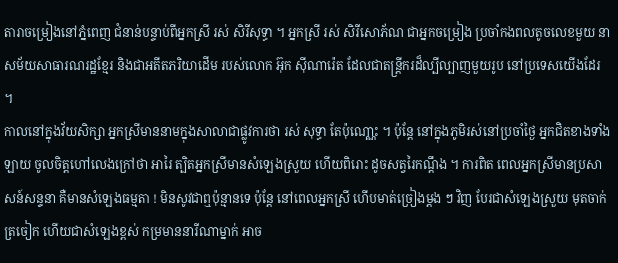តារាចម្រៀងនៅភ្នំពេញ ជំនាន់បន្ទាប់ពីអ្នកស្រី រស់ សិរីសុទ្ធា ។ អ្នកស្រី រស់ សិរីសោភ័ណ ជាអ្នកចម្រៀង ប្រចាំកងពលតូចលេខមួយ នាសម័យសាធារណរដ្ឋខ្មែរ និងជាអតីតភរិយាដើម របស់លោក អ៊ុក ស៊ីណារ៉េត ដែលជាតន្រ្តីករដ៏ល្បីល្បាញមួយរូប នៅប្រទេសយើងដែរ ។
កាលនៅក្នុងវ័យសិក្សា អ្នកស្រីមាននាមក្នុងសាលាជាផ្លូវការថា រស់ សុទ្ធា តែប៉ុណោ្ណះ ។ ប៉ុន្តែ នៅក្នុងភូមិរស់នៅប្រចាំថ្ងៃ អ្នកជិតខាងទាំងឡាយ ចូលចិត្តហៅលេងក្រៅថា អារៃ ត្បិតអ្នកស្រីមានសំឡេងស្រួយ ហើយពិរោះ ដូចសត្វរៃកណ្តឹង ។ ការពិត ពេលអ្នកស្រីមានប្រសាសន៍សន្ទនា គឺមានសំឡេងធម្មតា ! មិនសូវជាឮប៉ុន្មានទេ ប៉ុន្តែ នៅពេលអ្នកស្រី ហើបមាត់ច្រៀងម្តង ៗ វិញ បែរជាសំឡេងស្រួយ មុតចាក់ត្រចៀក ហើយជាសំឡេងខ្ពស់ កម្រមាននារីណាម្នាក់ អាច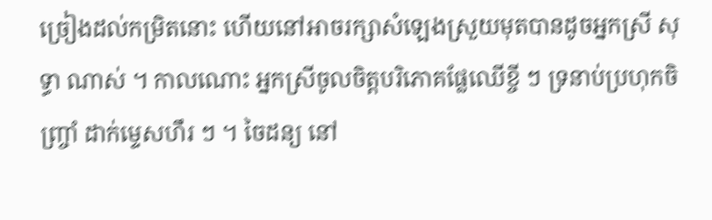ច្រៀងដល់កម្រិតនោះ ហើយនៅអាចរក្សាសំឡេងស្រួយមុតបានដូចអ្នកស្រី សុទ្ធា ណាស់ ។ កាលណោះ អ្នកស្រីចូលចិត្តបរិភោគផ្លែឈើខ្ចី ៗ ទ្រនាប់ប្រហុកចិញ្ច្រាំ ដាក់ម្ទេសហឹរ ៗ ។ ចៃដន្យ នៅ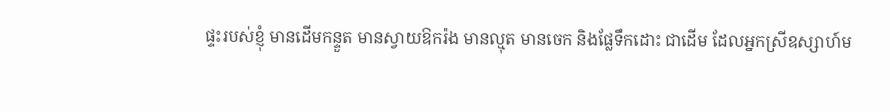ផ្ទះរបស់ខ្ញុំ មានដើមកន្ទួត មានស្វាយឱករ៉ង មានល្មុត មានចេក និងផ្លែទឹកដោះ ជាដើម ដែលអ្នកស្រីឧស្សាហ៍ម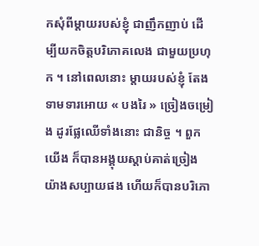កសុំពីម្តាយរបស់ខ្ញុំ ជាញឹកញាប់ ដើម្បីយកចិត្តបរិភោគលេង ជាមួយប្រហុក ។ នៅពេលនោះ ម្តាយរបស់ខ្ញុំ តែងទាមទារអោយ « បងរៃ » ច្រៀងចម្រៀង ដូរផ្លែឈើទាំងនោះ ជានិច្ច ។ ពួកយើង ក៏បានអង្គុយស្តាប់គាត់ច្រៀង យ៉ាងសប្បាយផង ហើយក៏បានបរិភោ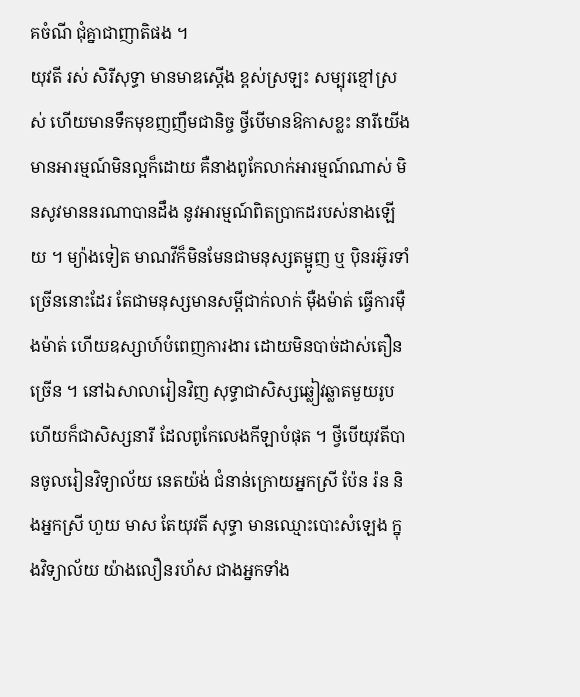គចំណី ជុំគ្នាជាញាតិផង ។
យុវតី រស់ សិរីសុទ្ធា មានមាឌស្តើង ខ្ពស់ស្រឡះ សម្បុរខ្មៅស្រស់ ហើយមានទឹកមុខញញឹមជានិច្ច ថ្វីបើមានឱកាសខ្លះ នារីយើង មានអារម្មណ៍មិនល្អក៏ដោយ គឺនាងពូកែលាក់អារម្មណ៍ណាស់ មិនសូវមាននរណាបានដឹង នូវអារម្មណ៍ពិតប្រាកដរបស់នាងឡើយ ។ ម្យ៉ាងទៀត មាណវីក៏មិនមែនជាមនុស្សតម្អូញ ឬ ប៉ិនរអ៊ូរទាំច្រើននោះដែរ តែជាមនុស្សមានសម្ដីជាក់លាក់ ម៉ឺងម៉ាត់ ធើ្វការម៉ឺងម៉ាត់ ហើយឧស្សាហ៍បំពេញការងារ ដោយមិនបាច់ដាស់តឿនច្រើន ។ នៅឯសាលារៀនវិញ សុទ្ធាជាសិស្សឆ្លៀវឆ្លាតមួយរូប ហើយក៏ជាសិស្សនារី ដែលពូកែលេងកីឡាបំផុត ។ ថ្វីបើយុវតីបានចូលរៀនវិទ្យាល័យ នេតយ៉ង់ ជំនាន់ក្រោយអ្នកស្រី ប៉ែន រ៉ន និងអ្នកស្រី ហួយ មាស តែយុវតី សុទ្ធា មានឈ្មោះបោះសំឡេង ក្នុងវិទ្យាល័យ យ៉ាងលឿនរហ័ស ជាងអ្នកទាំង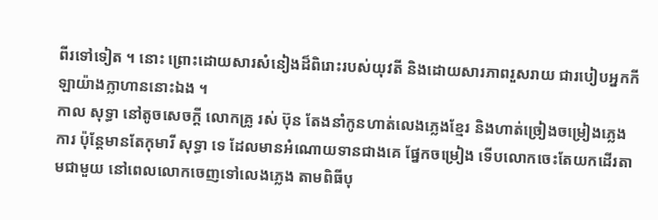ពីរទៅទៀត ។ នោះ ព្រោះដោយសារសំនៀងដ៏ពិរោះរបស់យុវតី និងដោយសារភាពរួសរាយ ជារបៀបអ្នកកីឡាយ៉ាងក្លាហាននោះឯង ។
កាល សុទ្ធា នៅតូចសេចក្តី លោកគ្រូ រស់ ប៊ុន តែងនាំកូនហាត់លេងភ្លេងខ្មែរ និងហាត់ច្រៀងចម្រៀងភ្លេងការ ប៉ុន្តែមានតែកុមារី សុទ្ធា ទេ ដែលមានអំណោយទានជាងគេ ផែ្នកចម្រៀង ទើបលោកចេះតែយកដើរតាមជាមួយ នៅពេលលោកចេញទៅលេងភ្លេង តាមពិធីបុ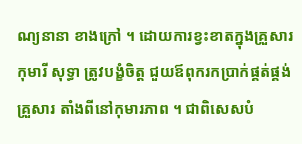ណ្យនានា ខាងក្រៅ ។ ដោយការខ្វះខាតក្នុងគ្រួសារ កុមារី សុទ្ធា ត្រូវបង្ខំចិត្ត ជួយឪពុករកប្រាក់ផ្គត់ផ្គង់គ្រួសារ តាំងពីនៅកុមារភាព ។ ជាពិសេសបំ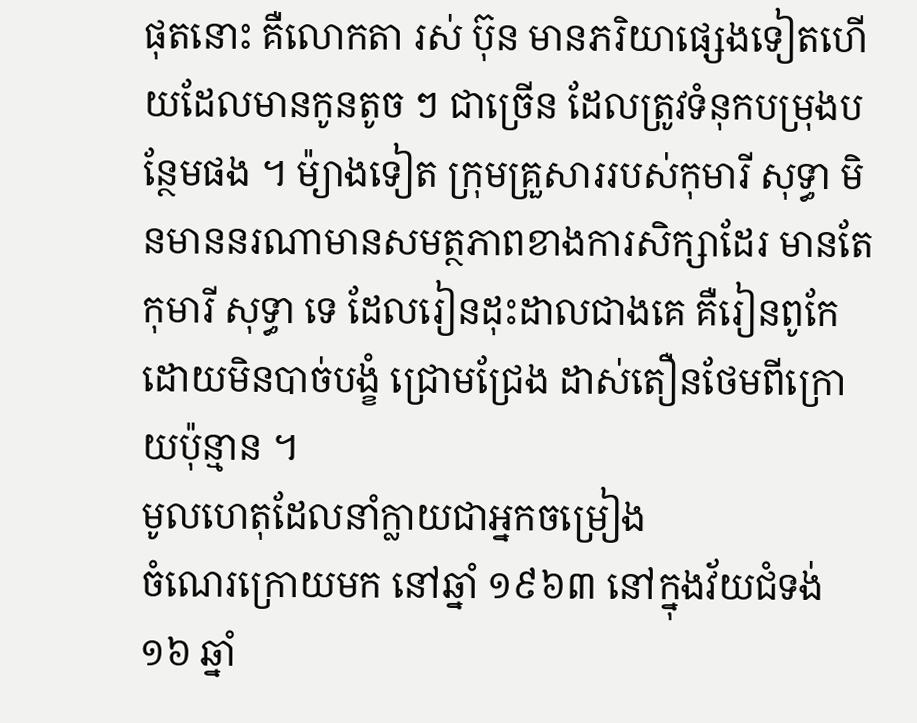ផុតនោះ គឺលោកតា រស់ ប៊ុន មានភរិយាផ្សេងទៀតហើយដែលមានកូនតូច ៗ ជាច្រើន ដែលត្រូវទំនុកបម្រុងបន្ថែមផង ។ ម៉្យាងទៀត ក្រុមគ្រួសាររបស់កុមារី សុទ្ធា មិនមាននរណាមានសមត្ថភាពខាងការសិក្សាដែរ មានតែកុមារី សុទ្ធា ទេ ដែលរៀនដុះដាលជាងគេ គឺរៀនពូកែ ដោយមិនបាច់បង្ខំ ជ្រោមជ្រែង ដាស់តឿនថែមពីក្រោយប៉ុន្មាន ។
មូលហេតុដែលនាំក្លាយជាអ្នកចម្រៀង
ចំណេរក្រោយមក នៅឆ្នាំ ១៩៦៣ នៅក្នុងវ័យជំទង់ ១៦ ឆ្នាំ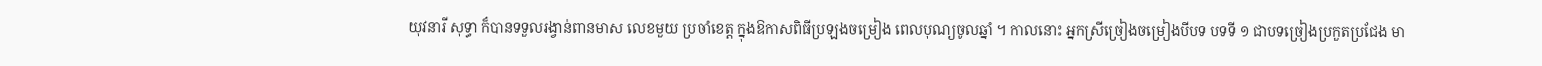យុវនារី សុទ្ធា ក៏បានទទួលរង្វាន់ពានមាស លេខមួយ ប្រចាំខេត្ត ក្នុងឱកាសពិធីប្រឡងចម្រៀង ពេលបុណ្យចូលឆ្នាំ ។ កាលនោះ អ្នកស្រីច្រៀងចម្រៀងបីបទ បទទី ១ ជាបទច្រៀងប្រកួតប្រជែង មា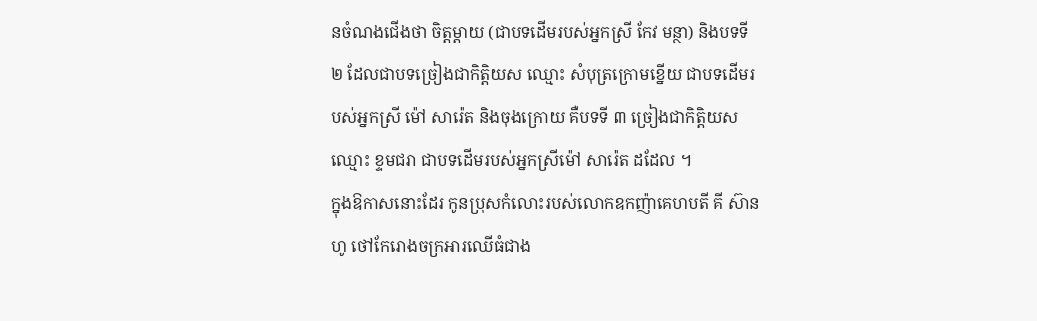នចំណងជើងថា ចិត្តម្តាយ (ជាបទដើមរបស់អ្នកស្រី កែវ មន្ថា) និងបទទី ២ ដែលជាបទច្រៀងជាកិត្តិយស ឈ្មោះ សំបុត្រក្រោមខ្នើយ ជាបទដើមរបស់អ្នកស្រី ម៉ៅ សារ៉េត និងចុងក្រោយ គឺបទទី ៣ ច្រៀងជាកិត្តិយស ឈ្មោះ ខ្ទមជរា ជាបទដើមរបស់អ្នកស្រីម៉ៅ សារ៉េត ដដែល ។
ក្នុងឱកាសនោះដែរ កូនប្រុសកំលោះរបស់លោកឧកញ៉ាគេហបតី គី ស៊ានហូ ថៅកែរោងចក្រអារឈើធំជាង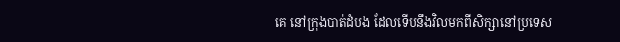គេ នៅក្រុងបាត់ដំបង ដែលទើបនឹងវិលមកពីសិក្សានៅប្រទេស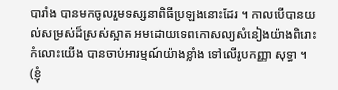បារាំង បានមកចូលរួមទស្សនាពិធីប្រឡងនោះដែរ ។ កាលបើបានយល់សម្រស់ដ៏ស្រស់ស្អាត អមដោយទេពកោសល្យសំនៀងយ៉ាងពិរោះ កំលោះយើង បានចាប់អារម្មណ៍យ៉ាងខ្លាំង ទៅលើរូបកញ្ញា សុទ្ធា ។ (ខ្ញុំ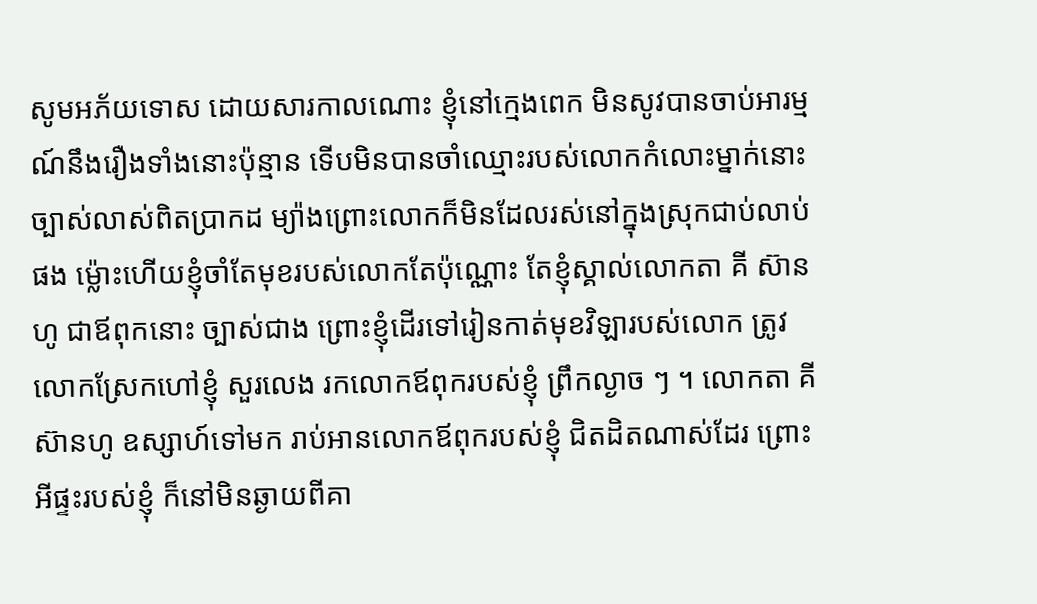សូមអភ័យទោស ដោយសារកាលណោះ ខ្ញុំនៅក្មេងពេក មិនសូវបានចាប់អារម្មណ៍នឹងរឿងទាំងនោះប៉ុន្មាន ទើបមិនបានចាំឈ្មោះរបស់លោកកំលោះម្នាក់នោះច្បាស់លាស់ពិតប្រាកដ ម្យ៉ាងព្រោះលោកក៏មិនដែលរស់នៅក្នុងស្រុកជាប់លាប់ផង ម៉្លោះហើយខ្ញុំចាំតែមុខរបស់លោកតែប៉ុណ្ណោះ តែខ្ញុំស្គាល់លោកតា គី ស៊ានហូ ជាឪពុកនោះ ច្បាស់ជាង ព្រោះខ្ញុំដើរទៅរៀនកាត់មុខវិឡារបស់លោក ត្រូវលោកស្រែកហៅខ្ញុំ សួរលេង រកលោកឪពុករបស់ខ្ញុំ ព្រឹកល្ងាច ៗ ។ លោកតា គី ស៊ានហូ ឧស្សាហ៍ទៅមក រាប់អានលោកឪពុករបស់ខ្ញុំ ជិតដិតណាស់ដែរ ព្រោះអីផ្ទះរបស់ខ្ញុំ ក៏នៅមិនឆ្ងាយពីគា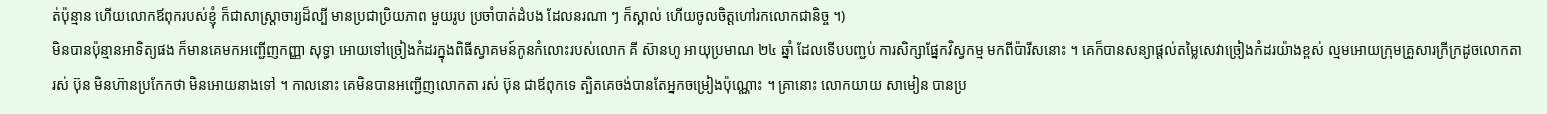ត់ប៉ុន្មាន ហើយលោកឪពុករបស់ខ្ញុំ ក៏ជាសាស្ត្រាចារ្យដ៏ល្បី មានប្រជាប្រិយភាព មួយរូប ប្រចាំបាត់ដំបង ដែលនរណា ៗ ក៏ស្គាល់ ហើយចូលចិត្តហៅរកលោកជានិច្ច ។)
មិនបានប៉ុន្មានអាទិត្យផង ក៏មានគេមកអញ្ជើញកញ្ញា សុទ្ធា អោយទៅច្រៀងកំដរក្នុងពិធីស្វាគមន៍កូនកំលោះរបស់លោក គី ស៊ានហូ អាយុប្រមាណ ២៤ ឆ្នាំ ដែលទើបបញ្ជប់ ការសិក្សាផ្នែកវិស្វកម្ម មកពីប៉ារីសនោះ ។ គេក៏បានសន្យាផ្តល់តម្លៃសេវាច្រៀងកំដរយ៉ាងខ្ពស់ ល្មមអោយក្រុមគ្រួសារក្រីក្រដូចលោកតា រស់ ប៊ុន មិនហ៊ានប្រកែកថា មិនអោយនាងទៅ ។ កាលនោះ គេមិនបានអញ្ជើញលោកតា រស់ ប៊ុន ជាឪពុកទេ ត្បិតគេចង់បានតែអ្នកចម្រៀងប៉ុណ្ណោះ ។ គ្រានោះ លោកយាយ សាមៀន បានប្រ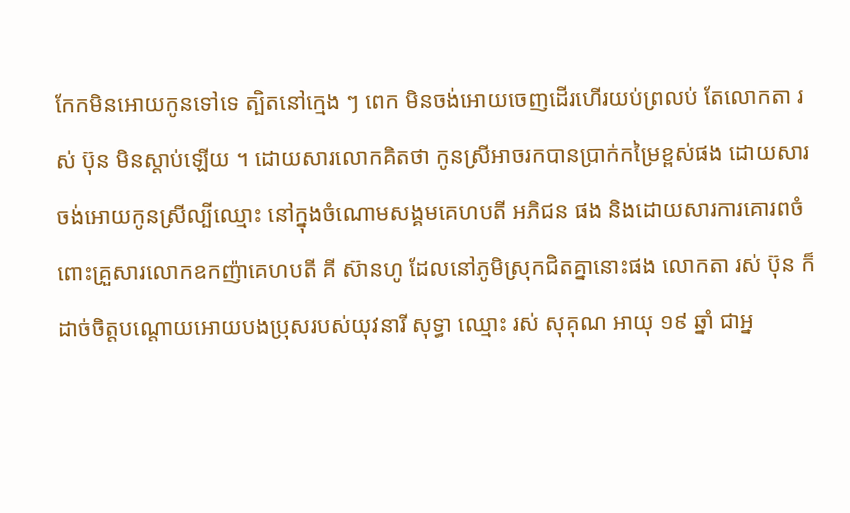កែកមិនអោយកូនទៅទេ ត្បិតនៅក្មេង ៗ ពេក មិនចង់អោយចេញដើរហើរយប់ព្រលប់ តែលោកតា រស់ ប៊ុន មិនស្តាប់ឡើយ ។ ដោយសារលោកគិតថា កូនស្រីអាចរកបានប្រាក់កម្រៃខ្ពស់ផង ដោយសារចង់អោយកូនស្រីល្បីឈ្មោះ នៅក្នុងចំណោមសង្គមគេហបតី អភិជន ផង និងដោយសារការគោរពចំពោះគ្រួសារលោកឧកញ៉ាគេហបតី គី ស៊ានហូ ដែលនៅភូមិស្រុកជិតគ្នានោះផង លោកតា រស់ ប៊ុន ក៏ដាច់ចិត្តបណ្តោយអោយបងប្រុសរបស់យុវនារី សុទ្ធា ឈ្មោះ រស់ សុគុណ អាយុ ១៩ ឆ្នាំ ជាអ្ន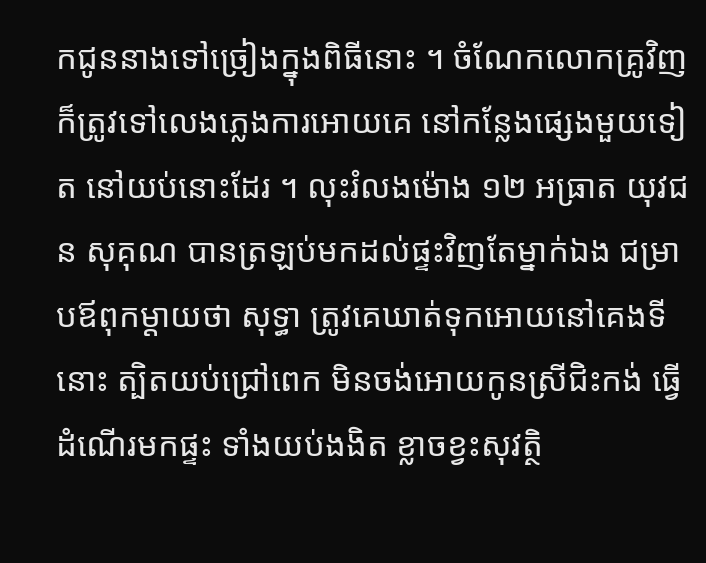កជូននាងទៅច្រៀងក្នុងពិធីនោះ ។ ចំណែកលោកគ្រូវិញ ក៏ត្រូវទៅលេងភ្លេងការអោយគេ នៅកន្លែងផ្សេងមួយទៀត នៅយប់នោះដែរ ។ លុះរំលងម៉ោង ១២ អធ្រាត យុវជន សុគុណ បានត្រឡប់មកដល់ផ្ទះវិញតែម្នាក់ឯង ជម្រាបឪពុកម្តាយថា សុទ្ធា ត្រូវគេឃាត់ទុកអោយនៅគេងទីនោះ ត្បិតយប់ជ្រៅពេក មិនចង់អោយកូនស្រីជិះកង់ ធ្វើដំណើរមកផ្ទះ ទាំងយប់ងងិត ខ្លាចខ្វះសុវត្ថិ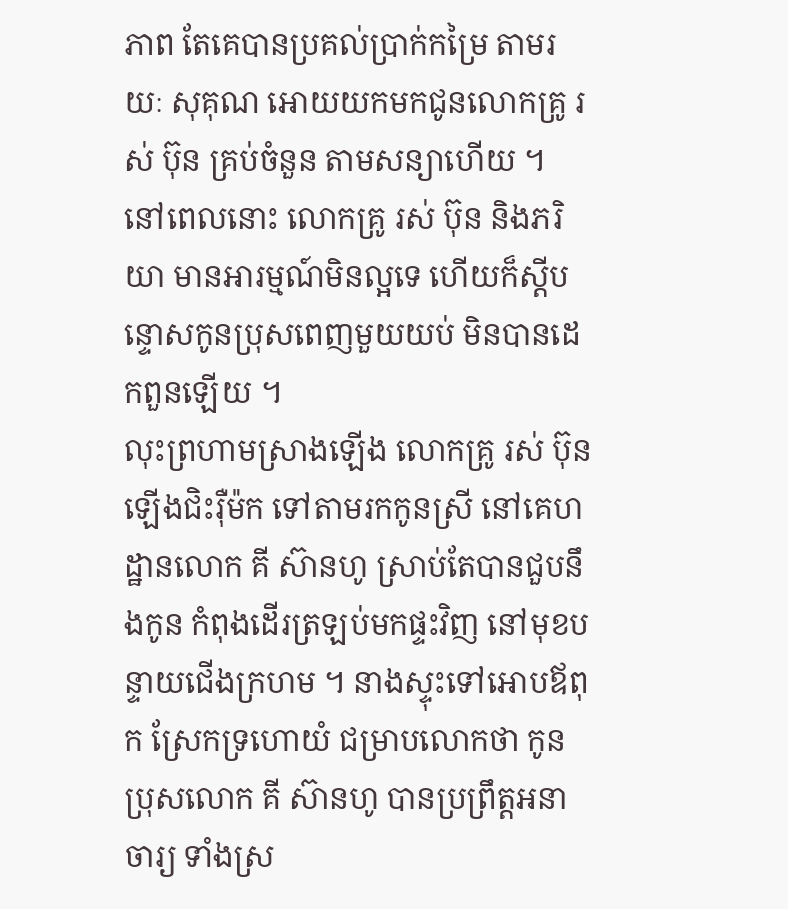ភាព តែគេបានប្រគល់ប្រាក់កម្រៃ តាមរយៈ សុគុណ អោយយកមកជូនលោកគ្រូ រស់ ប៊ុន គ្រប់ចំនួន តាមសន្យាហើយ ។ នៅពេលនោះ លោកគ្រូ រស់ ប៊ុន និងភរិយា មានអារម្មណ៍មិនល្អទេ ហើយក៏ស្តីបន្ទោសកូនប្រុសពេញមួយយប់ មិនបានដេកពួនឡើយ ។
លុះព្រហាមស្រាងឡើង លោកគ្រូ រស់ ប៊ុន ឡើងជិះរ៉ឺម៉ក ទៅតាមរកកូនស្រី នៅគេហដ្ឋានលោក គី ស៊ានហូ ស្រាប់តែបានជួបនឹងកូន កំពុងដើរត្រឡប់មកផ្ទះវិញ នៅមុខបន្ទាយជើងក្រហម ។ នាងស្ទុះទៅអោបឪពុក ស្រែកទ្រហោយំ ជម្រាបលោកថា កូនប្រុសលោក គី ស៊ានហូ បានប្រព្រឹត្តអនាចារ្យ ទាំងស្រ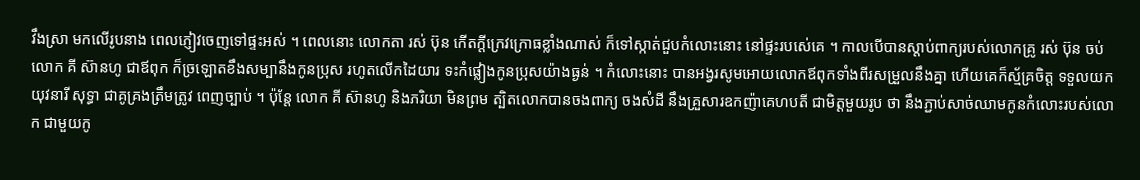វឹងស្រា មកលើរូបនាង ពេលភ្ញៀវចេញទៅផ្ទះអស់ ។ ពេលនោះ លោកតា រស់ ប៊ុន កើតក្តីក្រេវក្រោធខ្លាំងណាស់ ក៏ទៅស្កាត់ជួបកំលោះនោះ នៅផ្ទះរបស់េគេ ។ កាលបើបានស្តាប់ពាក្យរបស់លោកគ្រូ រស់ ប៊ុន ចប់ លោក គី ស៊ានហូ ជាឪពុក ក៏ច្រឡោតខឹងសម្បានឹងកូនប្រុស រហូតលើកដៃយារ ទះកំផ្លៀងកូនប្រុសយ៉ាងធ្ងន់ ។ កំលោះនោះ បានអង្វរសូមអោយលោកឪពុកទាំងពីរសម្រួលនឹងគ្នា ហើយគេក៏ស្ម័គ្រចិត្ត ទទួលយកយុវនារី សុទ្ធា ជាគូគ្រងត្រឹមត្រូវ ពេញច្បាប់ ។ ប៉ុន្តែ លោក គី ស៊ានហូ និងភរិយា មិនព្រម ត្បិតលោកបានចងពាក្យ ចងសំដី នឹងគ្រួសារឧកញ៉ាគេហបតី ជាមិត្តមួយរូប ថា នឹងភ្ជាប់សាច់ឈាមកូនកំលោះរបស់លោក ជាមួយកូ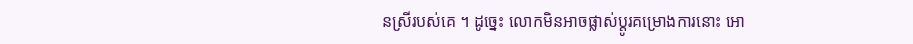នស្រីរបស់គេ ។ ដូច្នេះ លោកមិនអាចផ្លាស់ប្តូរគម្រោងការនោះ អោ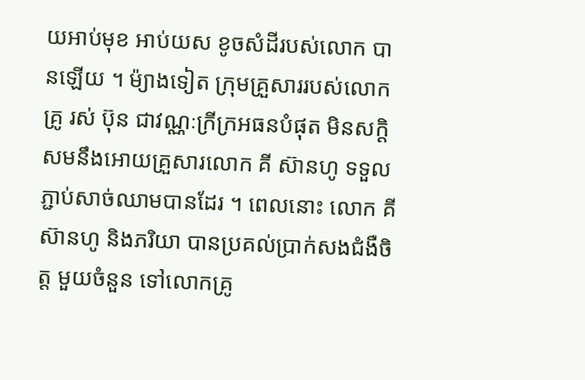យអាប់មុខ អាប់យស ខូចសំដីរបស់លោក បានឡើយ ។ ម៉្យាងទៀត ក្រុមគ្រួសាររបស់លោកគ្រូ រស់ ប៊ុន ជាវណ្ណៈក្រីក្រអធនបំផុត មិនសក្តិសមនឹងអោយគ្រួសារលោក គី ស៊ានហូ ទទួលភ្ជាប់សាច់ឈាមបានដែរ ។ ពេលនោះ លោក គី ស៊ានហូ និងភរិយា បានប្រគល់ប្រាក់សងជំងឺចិត្ត មួយចំនួន ទៅលោកគ្រូ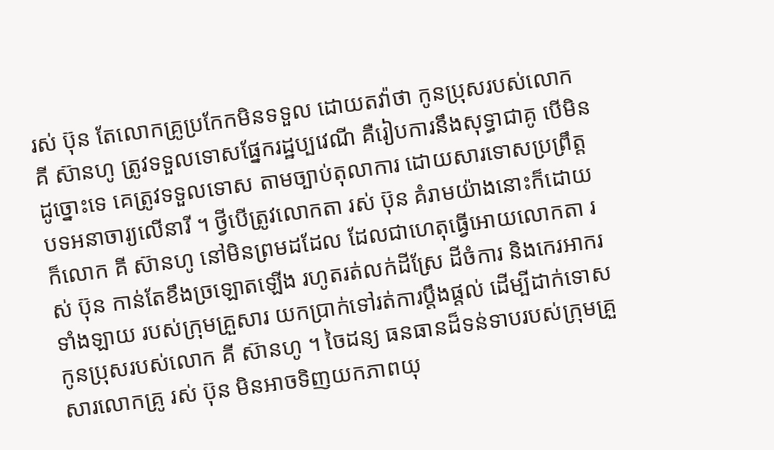រស់ ប៊ុន តែលោកគ្រូប្រកែកមិនទទួល ដោយតវ៉ាថា កូនប្រុសរបស់លោក គី ស៊ានហូ ត្រូវទទួលទោសផែ្នករដ្ឋប្បវេណី គឺរៀបការនឹងសុទ្ធាជាគូ បើមិនដូច្នោះទេ គេត្រូវទទួលទោស តាមច្បាប់តុលាការ ដោយសារទោសប្រព្រឹត្តបទអនាចារ្យលើនារី ។ ថ្វីបើត្រូវលោកតា រស់ ប៊ុន គំរាមយ៉ាងនោះក៏ដោយ ក៏លោក គី ស៊ានហូ នៅមិនព្រមដដែល ដែលជាហេតុធ្វើអោយលោកតា រស់ ប៊ុន កាន់តែខឹងច្រឡោតឡើង រហូតរត់លក់ដីស្រែ ដីចំការ និងកេរអាករទាំងឡាយ របស់ក្រុមគ្រួសារ យកប្រាក់ទៅរត់ការប្តឹងផ្តល់ ដើម្បីដាក់ទោសកូនប្រុសរបស់លោក គី ស៊ានហូ ។ ចៃដន្យ ធនធានដ៏ទន់ទាបរបស់ក្រុមគ្រួសារលោកគ្រូ រស់ ប៊ុន មិនអាចទិញយកភាពយុ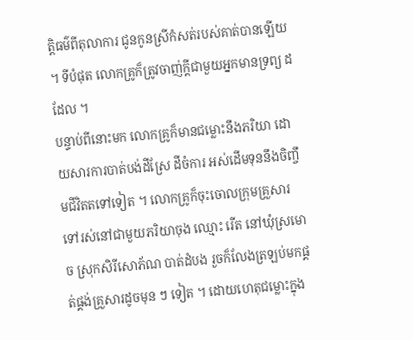ត្តិធម៌ពីតុលាការ ជូនកូនស្រីកំសត់របស់គាត់បានឡើយ ។ ទីបំផុត លោកគ្រូក៏ត្រូវចាញ់ក្តីជាមួយអ្នកមានទ្រព្យ ដដែល ។
បន្ទាប់ពីនោះមក លោកគ្រូក៏មានជម្លោះនឹងភរិយា ដោយសារការបាត់បង់ដីស្រែ ដីចំការ អស់ដើមទុននឹងចិញ្ចឹមជីវិតតទៅទៀត ។ លោកគ្រូក៏ចុះចោលក្រុមគ្រួសារ ទៅរស់នៅជាមួយភរិយាចុង ឈ្មោះ រើត នៅឃុំស្រមោច ស្រុកសិរីសោភ័ណ បាត់ដំបង រួចក៏លែងត្រឡប់មកផ្គត់ផ្គង់គ្រួសារដូចមុន ៗ ទៀត ។ ដោយហេតុជម្លោះក្នុង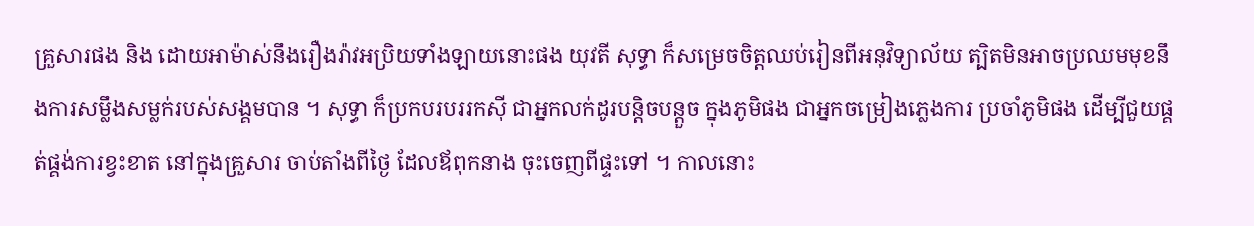គ្រួសារផង និង ដោយអាម៉ាស់នឹងរឿងរ៉ាវអប្រិយទាំងឡាយនោះផង យុវតី សុទ្ធា ក៏សម្រេចចិត្តឈប់រៀនពីអនុវិទ្យាល័យ ត្បិតមិនអាចប្រឈមមុខនឹងការសម្លឹងសម្លក់របស់សង្គមបាន ។ សុទ្ធា ក៏ប្រកបរបររកស៊ី ជាអ្នកលក់ដូរបន្តិចបន្តួច ក្នុងភូមិផង ជាអ្នកចម្រៀងភ្លេងការ ប្រចាំភូមិផង ដើម្បីជួយផ្គត់ផ្គង់ការខ្វះខាត នៅក្នុងគ្រួសារ ចាប់តាំងពីថ្ងៃ ដែលឪពុកនាង ចុះចេញពីផ្ទះទៅ ។ កាលនោះ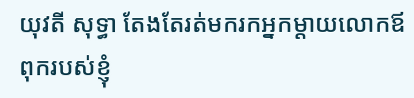យុវតី សុទ្ធា តែងតែរត់មករកអ្នកម្តាយលោកឪពុករបស់ខ្ញុំ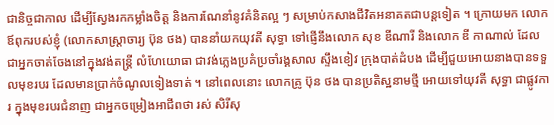ជានិច្ចជាកាល ដើម្បីស្វែងរកកម្លាំងចិត្ត និងការណែនាំនូវគំនិតល្អ ៗ សម្រាប់កសាងជីវិតអនាគតជាបន្តទៀត ។ ក្រោយមក លោកឪពុករបស់ខ្ញុំ (លោកសាស្ត្រាចារ្យ ប៊ុន ថង) បាននាំយកយុវតី សុទ្ធា ទៅផ្ញើនឹងលោក សុខ ឌីណារី និងលោក ឌី កាណាល់ ដែលជាអ្នកចាត់ចែងនៅក្នុងវង់តន្រ្តី លំហែយោធា ជាវង់ភ្លេងប្រគំប្រចាំរង្គសាល ស្ទឹងខៀវ ក្រុងបាត់ដំបង ដើម្បីជួយអោយនាងបានទទួលមុខរបរ ដែលមានប្រាក់ចំណូលទៀងទាត់ ។ នៅពេលនោះ លោកគ្រូ ប៊ុន ថង បានប្រតិស្ឋនាមថ្មី អោយទៅយុវតី សុទ្ធា ជាផ្លូវការ ក្នុងមុខរបរជំនាញ ជាអ្នកចម្រៀងអាជីពថា រស់ សិរីសុ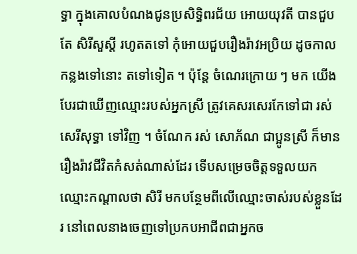ទ្ធា ក្នុងគោលបំណងជូនប្រសិទ្ធិពរជ័យ អោយយុវតី បានជួបតែ សិរីសួស្តី រហូតតទៅ កុំអោយជួបរឿងរ៉ាវអប្រិយ ដូចកាលកន្លងទៅនោះ តទៅទៀត ។ ប៉ុន្តែ ចំណេរក្រោយ ៗ មក យើងបែរជាឃើញឈ្មោះរបស់អ្នកស្រី ត្រូវគេសរសេរកែទៅជា រស់ សេរីសុទ្ធា ទៅវិញ ។ ចំណែក រស់ សោភ័ណ ជាប្អូនស្រី ក៏មានរឿងរ៉ាវជីវិតកំសត់ណាស់ដែរ ទើបសម្រេចចិត្តទទួលយកឈ្មោះកណ្តាលថា សិរី មកបន្ថែមពីលើឈ្មោះចាស់របស់ខ្លួនដែរ នៅពេលនាងចេញទៅប្រកបអាជីពជាអ្នកច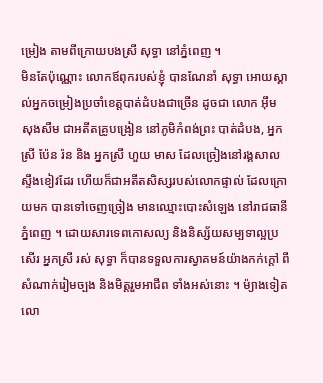ម្រៀង តាមពីក្រោយបងស្រី សុទ្ធា នៅភ្នំពេញ ។
មិនតែប៉ុណ្ណោះ លោកឪពុករបស់ខ្ញុំ បានណែនាំ សុទ្ធា អោយស្គាល់អ្នកចម្រៀងប្រចាំខេត្តបាត់ដំបងជាច្រើន ដូចជា លោក អ៊ឹម សុងសឺម ជាអតីតគ្រូបង្រៀន នៅភូមិកំពង់ព្រះ បាត់ដំបង, អ្នកស្រី ប៉ែន រ៉ន និង អ្នកស្រី ហួយ មាស ដែលច្រៀងនៅរង្គសាលស្ទឹងខៀវដែរ ហើយក៏ជាអតីតសិស្សរបស់លោកផ្ទាល់ ដែលក្រោយមក បានទៅចេញច្រៀង មានឈ្មោះបោះសំឡេង នៅរាជធានីភ្នំពេញ ។ ដោយសារទេពកោសល្យ និងនិស្ស័យសម្បទាល្អប្រសើរ អ្នកស្រី រស់ សុទ្ធា ក៏បានទទួលការស្វាគមន៍យ៉ាងកក់ក្តៅ ពីសំណាក់រៀមច្បង និងមិត្តរួមអាជីព ទាំងអស់នោះ ។ ម៉្យាងទៀត លោ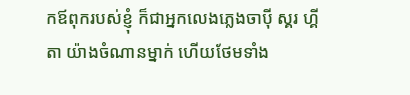កឪពុករបស់ខ្ញុំ ក៏ជាអ្នកលេងភ្លេងចាប៉ី ស្គរ ហ្គីតា យ៉ាងចំណានម្នាក់ ហើយថែមទាំង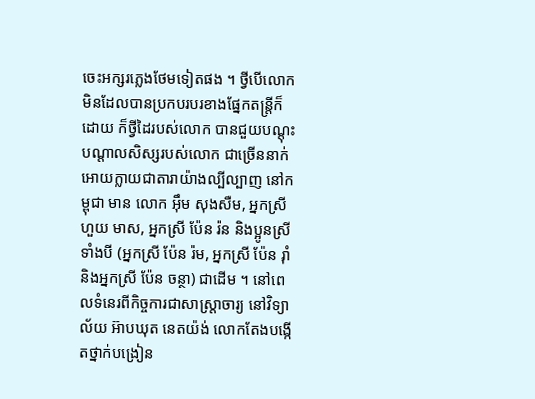ចេះអក្សរភ្លេងថែមទៀតផង ។ ថ្វីបើលោកមិនដែលបានប្រកបរបរខាងផ្នែកតន្រ្តីក៏ដោយ ក៏ថ្វីដៃរបស់លោក បានជួយបណ្តុះបណ្តាលសិស្សរបស់លោក ជាច្រើននាក់ អោយក្លាយជាតារាយ៉ាងល្បីល្បាញ នៅកម្ពុជា មាន លោក អ៊ឹម សុងសឺម, អ្នកស្រី ហួយ មាស, អ្នកស្រី ប៉ែន រ៉ន និងប្អូនស្រីទាំងបី (អ្នកស្រី ប៉ែន រ៉ម, អ្នកស្រី ប៉ែន រ៉ាំ និងអ្នកស្រី ប៉ែន ចន្ថា) ជាដើម ។ នៅពេលទំនេរពីកិច្ចការជាសាស្រ្តាចារ្យ នៅវិទ្យាល័យ អ៊ាបឃុត នេតយ៉ង់ លោកតែងបងើ្កតថ្នាក់បង្រៀន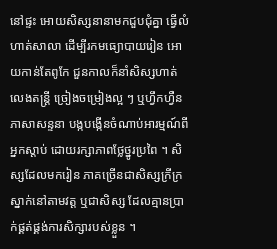នៅផ្ទះ អោយសិស្សនានាមកជួបជុំគ្នា ធ្វើលំហាត់សាលា ដើម្បីរកមធ្យោបាយរៀន អោយកាន់តែពូកែ ជួនកាលក៏នាំសិស្សហាត់លេងតន្ត្រី ច្រៀងចម្រៀងល្អ ៗ ឬហ្វឹកហ្វឺនភាសាសន្ទនា បង្កបង្កើនចំណាប់អារម្មណ៍ពីអ្នកស្តាប់ ដោយរក្សាភាពថ្លែថ្នូរប្រពៃ ។ សិស្សដែលមករៀន ភាគច្រើនជាសិស្សក្រីក្រ ស្នាក់នៅតាមវត្ត ឬជាសិស្ស ដែលគ្មានប្រាក់ផ្គត់ផ្គង់ការសិក្សារបស់ខ្លួន ។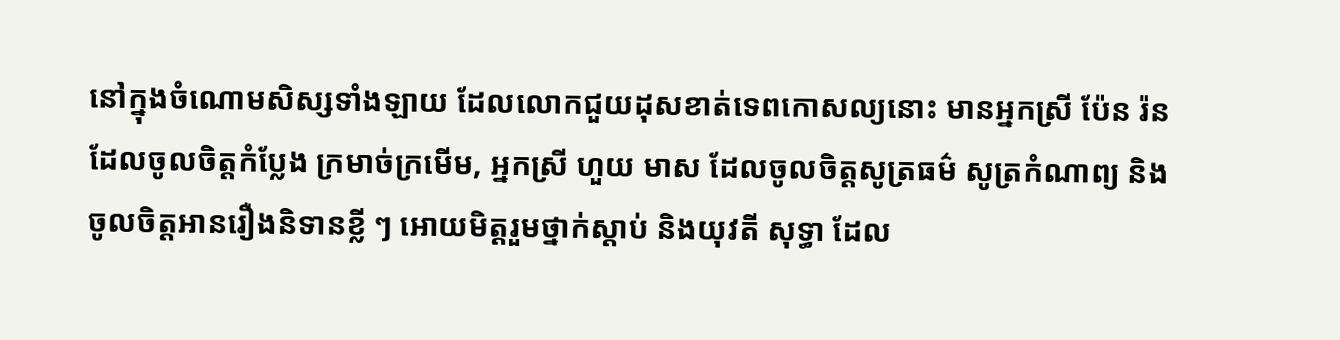នៅក្នុងចំណោមសិស្សទាំងឡាយ ដែលលោកជួយដុសខាត់ទេពកោសល្យនោះ មានអ្នកស្រី ប៉ែន រ៉ន ដែលចូលចិត្តកំប្លែង ក្រមាច់ក្រមើម, អ្នកស្រី ហួយ មាស ដែលចូលចិត្តសូត្រធម៌ សូត្រកំណាព្យ និងចូលចិត្តអានរឿងនិទានខ្លី ៗ អោយមិត្តរួមថ្នាក់ស្តាប់ និងយុវតី សុទ្ធា ដែល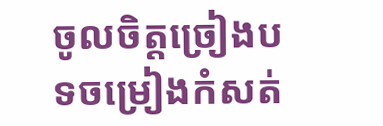ចូលចិត្តច្រៀងបទចម្រៀងកំសត់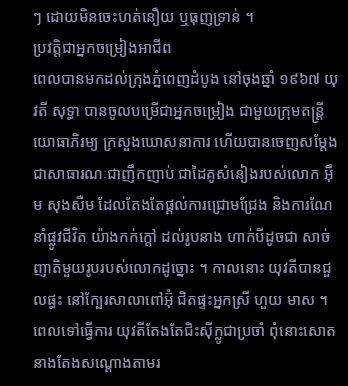ៗ ដោយមិនចេះហត់នឿយ ឬធុញទ្រាន់ ។
ប្រវត្តិជាអ្នកចម្រៀងអាជីព
ពេលបានមកដល់ក្រុងភ្នំពេញដំបូង នៅចុងឆ្នាំ ១៩៦៧ យុវតី សុទ្ធា បានចូលបម្រើជាអ្នកចម្រៀង ជាមួយក្រុមតន្រ្តី យោធាភិរម្យ ក្រសួងឃោសនាការ ហើយបានចេញសម្តែង ជាសាធារណៈជាញឹកញាប់ ជាដៃគូសំនៀងរបស់លោក អ៊ឹម សុងសឺម ដែលតែងតែផ្តល់ការជ្រោមជ្រែង និងការណែនាំផ្លូវជីវិត យ៉ាងកក់ក្តៅ ដល់រូបនាង ហាក់បីដូចជា សាច់ញាតិមួយរូបរបស់លោកដូច្នោះ ។ កាលនោះ យុវតីបានជួលផ្ធះ នៅក្បែរសាលាពៅអ៊ុំ ជិតផ្ទះអ្នកស្រី ហួយ មាស ។ ពេលទៅធ្វើការ យុវតីតែងតែជិះស៊ីក្លូជាប្រចាំ ពុំនោះសោត នាងតែងសណ្តោងតាមរ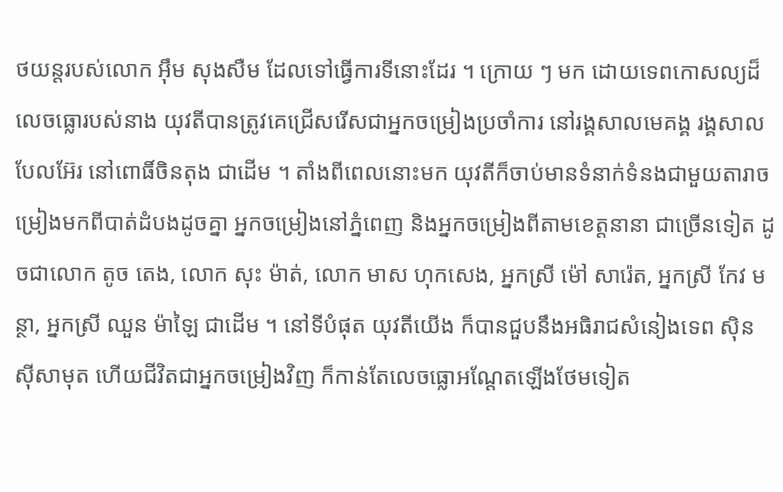ថយន្តរបស់លោក អ៊ឹម សុងសឺម ដែលទៅធ្វើការទីនោះដែរ ។ ក្រោយ ៗ មក ដោយទេពកោសល្យដ៏លេចធ្លោរបស់នាង យុវតីបានត្រូវគេជ្រើសរើសជាអ្នកចម្រៀងប្រចាំការ នៅរង្គសាលមេគង្គ រង្គសាលបែលអ៊ែរ នៅពោធិ៍ចិនតុង ជាដើម ។ តាំងពីពេលនោះមក យុវតីក៏ចាប់មានទំនាក់ទំនងជាមួយតារាចម្រៀងមកពីបាត់ដំបងដូចគ្នា អ្នកចម្រៀងនៅភ្នំពេញ និងអ្នកចម្រៀងពីតាមខេត្តនានា ជាច្រើនទៀត ដូចជាលោក តូច តេង, លោក សុះ ម៉ាត់, លោក មាស ហុកសេង, អ្នកស្រី ម៉ៅ សារ៉េត, អ្នកស្រី កែវ មន្ថា, អ្នកស្រី ឈួន ម៉ាឡៃ ជាដើម ។ នៅទីបំផុត យុវតីយើង ក៏បានជួបនឹងអធិរាជសំនៀងទេព ស៊ិន ស៊ីសាមុត ហើយជីវិតជាអ្នកចម្រៀងវិញ ក៏កាន់តែលេចធ្លោអណ្តែតឡើងថែមទៀត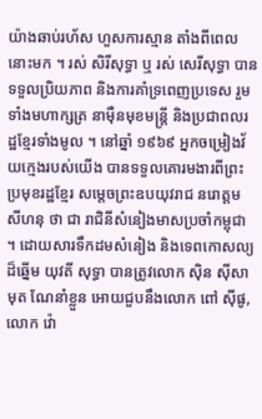យ៉ាងឆាប់រហ័ស ហួសការស្មាន តាំងពីពេលនោះមក ។ រស់ សិរីសុទ្ធា ឬ រស់ សេរីសុទ្ធា បានទទួលប្រិយភាព និងការគាំទ្រពេញប្រទេស រួមទាំងមហាក្សត្រ នាម៉ឺនមុខមន្រ្តី និងប្រជាពលរដ្ឋខែ្មរទាំងមូល ។ នៅឆ្នាំ ១៩៦៩ អ្នកចម្រៀងវ័យក្មេងរបស់យើង បានទទួលគោរមងារពីព្រះប្រមុខរដ្ឋខ្មែរ សម្តេចព្រះឧបយុវរាជ នរោត្តម សីហនុ ថា ជា រាជិនីសំនៀងមាសប្រចាំកម្ពុជា ។ ដោយសារទឹកដមសំនៀង និងទេពកោសល្យដ៏ឆ្នើម យុវតី សុទ្ធា បានត្រូវលោក ស៊ិន ស៊ីសាមុត ណែនាំខ្លួន អោយជួបនឹងលោក ពៅ ស៊ីផូ, លោក វ៉ោ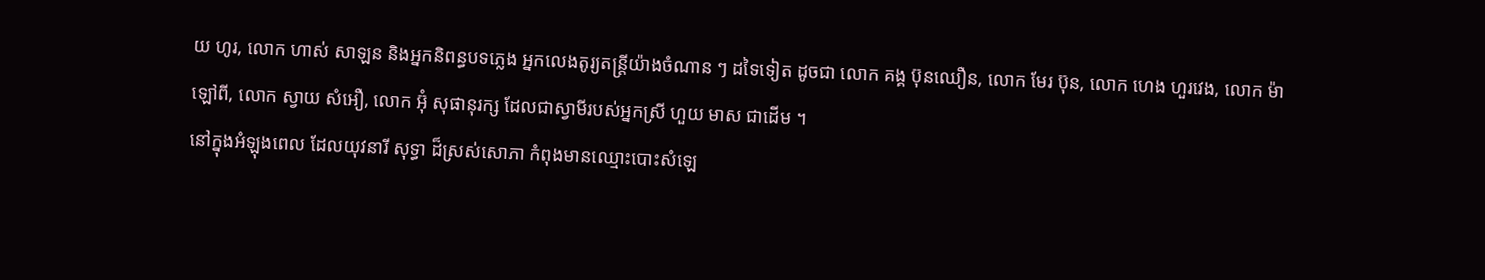យ ហូរ, លោក ហាស់ សាឡន និងអ្នកនិពន្ធបទភ្លេង អ្នកលេងតូរ្យតន្ត្រីយ៉ាងចំណាន ៗ ដទៃទៀត ដូចជា លោក គង្គ ប៊ុនឈឿន, លោក មែរ ប៊ុន, លោក ហេង ហួរវេង, លោក ម៉ា ឡៅពី, លោក ស្វាយ សំអឿ, លោក អ៊ុំ សុផានុរក្ស ដែលជាស្វាមីរបស់អ្នកស្រី ហួយ មាស ជាដើម ។
នៅក្នុងអំឡុងពេល ដែលយុវនារី សុទ្ធា ដ៏ស្រស់សោភា កំពុងមានឈ្មោះបោះសំឡេ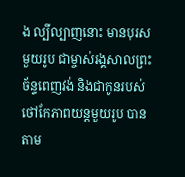ង ល្បីល្បាញនោះ មានបុរសមួយរូប ជាម្ចាស់រង្គសាលព្រះច័ន្ទពេញវង់ និងជាកូនរបស់ថៅកែភាពយន្តមួយរូប បានតាម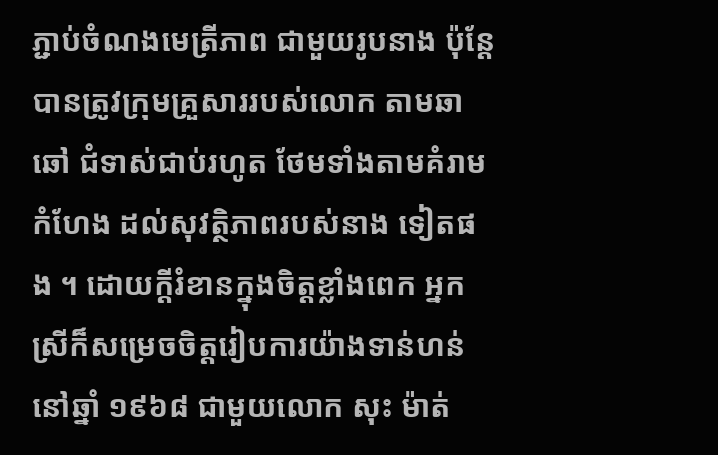ភ្ជាប់ចំណងមេត្រីភាព ជាមួយរូបនាង ប៉ុន្តែបានត្រូវក្រុមគ្រួសាររបស់លោក តាមឆាឆៅ ជំទាស់ជាប់រហូត ថែមទាំងតាមគំរាមកំហែង ដល់សុវត្ថិភាពរបស់នាង ទៀតផង ។ ដោយក្តីរំខានក្នុងចិត្តខ្លាំងពេក អ្នកស្រីក៏សម្រេចចិត្តរៀបការយ៉ាងទាន់ហន់ នៅឆ្នាំ ១៩៦៨ ជាមួយលោក សុះ ម៉ាត់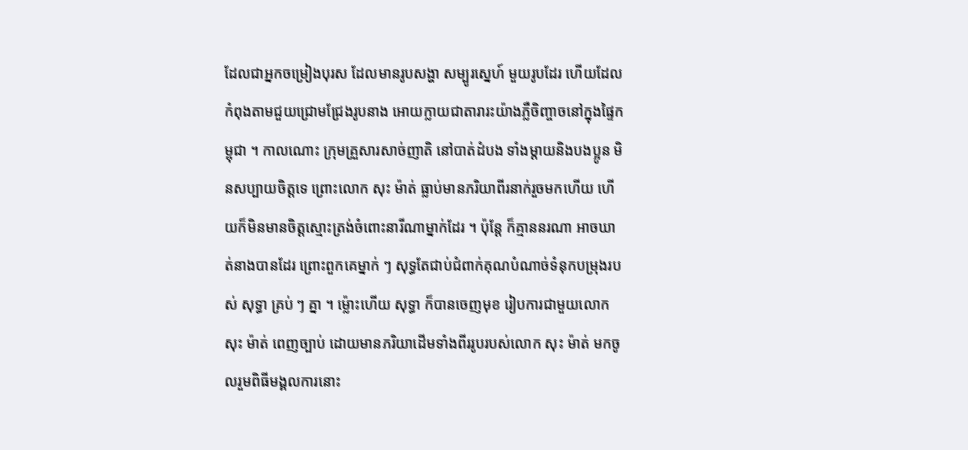ដែលជាអ្នកចម្រៀងបុរស ដែលមានរូបសង្ហា សម្បូរស្នេហ៍ មួយរូបដែរ ហើយដែលកំពុងតាមជួយជ្រោមជ្រែងរូបនាង អោយក្លាយជាតារារះយ៉ាងភ្លឺចិញ្ចាចនៅក្នុងផ្ទៃកម្ពុជា ។ កាលណោះ ក្រុមគ្រួសារសាច់ញាតិ នៅបាត់ដំបង ទាំងម្តាយនិងបងប្អូន មិនសប្បាយចិត្តទេ ព្រោះលោក សុះ ម៉ាត់ ធ្លាប់មានភរិយាពីរនាក់រួចមកហើយ ហើយក៏មិនមានចិត្តស្មោះត្រង់ចំពោះនារីណាម្នាក់ដែរ ។ ប៉ុន្តែ ក៏គ្មាននរណា អាចឃាត់នាងបានដែរ ព្រោះពួកគេម្នាក់ ៗ សុទ្ធតែជាប់ជំពាក់គុណបំណាច់ទំនុកបម្រុងរបស់ សុទ្ធា គ្រប់ ៗ គ្នា ។ ម្ល៉ោះហើយ សុទ្ធា ក៏បានចេញមុខ រៀបការជាមួយលោក សុះ ម៉ាត់ ពេញច្បាប់ ដោយមានភរិយាដើមទាំងពីររូបរបស់លោក សុះ ម៉ាត់ មកចូលរួមពិធីមង្គលការនោះ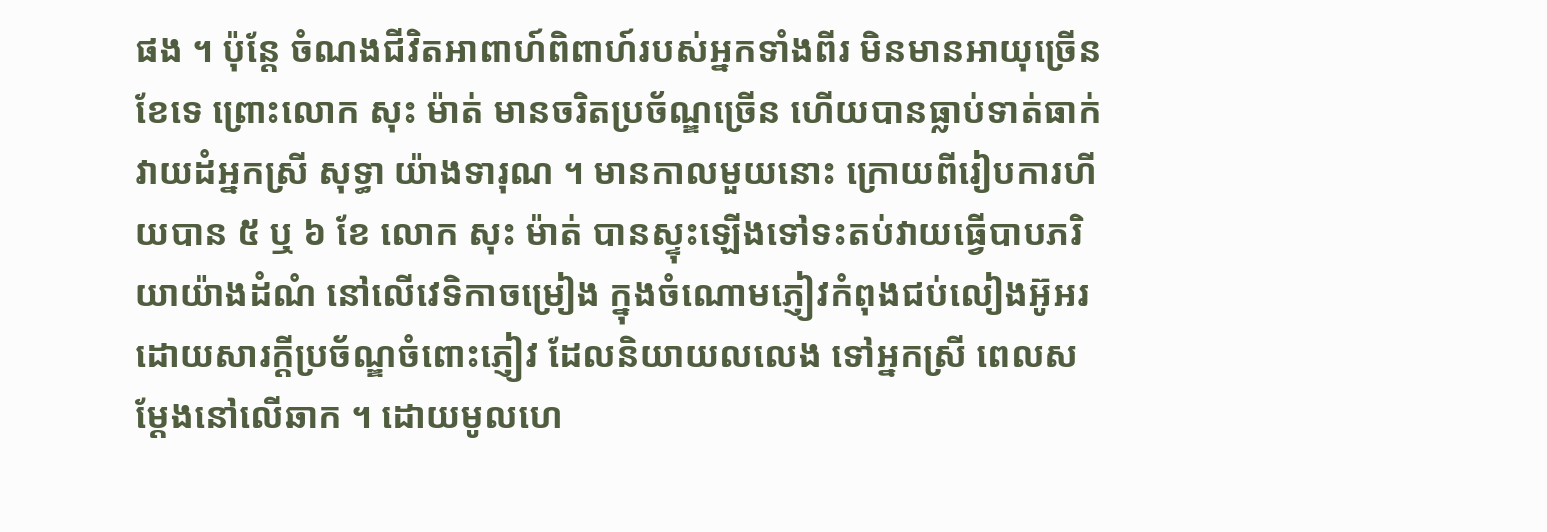ផង ។ ប៉ុនែ្ត ចំណងជីវិតអាពាហ៍ពិពាហ៍របស់អ្នកទាំងពីរ មិនមានអាយុច្រើនខែទេ ព្រោះលោក សុះ ម៉ាត់ មានចរិតប្រច័ណ្ឌច្រើន ហើយបានធ្លាប់ទាត់ធាក់ វាយដំអ្នកស្រី សុទ្ធា យ៉ាងទារុណ ។ មានកាលមួយនោះ ក្រោយពីរៀបការហីយបាន ៥ ឬ ៦ ខែ លោក សុះ ម៉ាត់ បានស្ទុះឡើងទៅទះតប់វាយធ្វើបាបភរិយាយ៉ាងដំណំ នៅលើវេទិកាចម្រៀង ក្នុងចំណោមភ្ញៀវកំពុងជប់លៀងអ៊ូអរ ដោយសារក្តីប្រច័ណ្ឌចំពោះភ្ញៀវ ដែលនិយាយលលេង ទៅអ្នកស្រី ពេលសម្តែងនៅលើឆាក ។ ដោយមូលហេ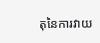តុនៃការវាយ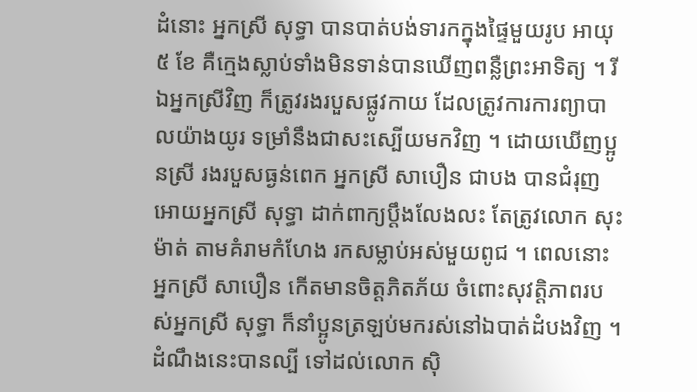ដំនោះ អ្នកស្រី សុទ្ធា បានបាត់បង់ទារកក្នុងផ្ទៃមួយរូប អាយុ ៥ ខែ គឺក្មេងស្លាប់ទាំងមិនទាន់បានឃើញពន្លឺព្រះអាទិត្យ ។ រីឯអ្នកស្រីវិញ ក៏ត្រូវរងរបួសផ្លូវកាយ ដែលត្រូវការការព្យាបាលយ៉ាងយូរ ទម្រាំនឹងជាសះស្បើយមកវិញ ។ ដោយឃើញប្អូនស្រី រងរបួសធ្ងន់ពេក អ្នកសី្រ សាបឿន ជាបង បានជំរុញអោយអ្នកស្រី សុទ្ធា ដាក់ពាក្យប្តឹងលែងលះ តែត្រូវលោក សុះ ម៉ាត់ តាមគំរាមកំហែង រកសម្លាប់អស់មួយពូជ ។ ពេលនោះ អ្នកស្រី សាបឿន កើតមានចិត្តភិតភ័យ ចំពោះសុវត្តិភាពរបស់អ្នកស្រី សុទ្ធា ក៏នាំប្អូនត្រឡប់មករស់នៅឯបាត់ដំបងវិញ ។ ដំណឹងនេះបានល្បី ទៅដល់លោក ស៊ិ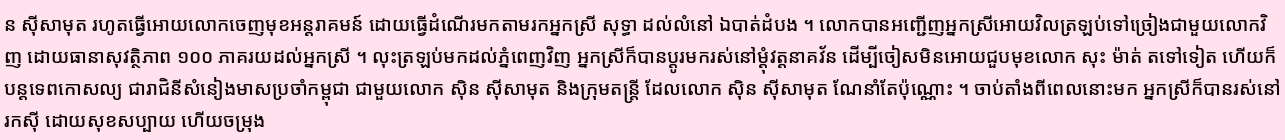ន ស៊ីសាមុត រហូតធ្វើអោយលោកចេញមុខអន្តរាគមន៍ ដោយធ្វើដំណើរមកតាមរកអ្នកស្រី សុទ្ធា ដល់លំនៅ ឯបាត់ដំបង ។ លោកបានអញ្ជើញអ្នកស្រីអោយវិលត្រឡប់ទៅច្រៀងជាមួយលោកវិញ ដោយធានាសុវត្ថិភាព ១០០ ភាគរយដល់អ្នកស្រី ។ លុះត្រឡប់មកដល់ភ្នំពេញវិញ អ្នកស្រីក៏បានប្តូរមករស់នៅម្តុំវត្តនាគវ័ន ដើម្បីចៀសមិនអោយជួបមុខលោក សុះ ម៉ាត់ តទៅទៀត ហើយក៏បន្តទេពកោសល្យ ជារាជិនីសំនៀងមាសប្រចាំកម្ពុជា ជាមួយលោក ស៊ិន ស៊ីសាមុត និងក្រុមតន្រ្តី ដែលលោក ស៊ិន ស៊ីសាមុត ណែនាំតែប៉ុណ្ណោះ ។ ចាប់តាំងពីពេលនោះមក អ្នកស្រីក៏បានរស់នៅរកស៊ី ដោយសុខសប្បាយ ហើយចម្រុង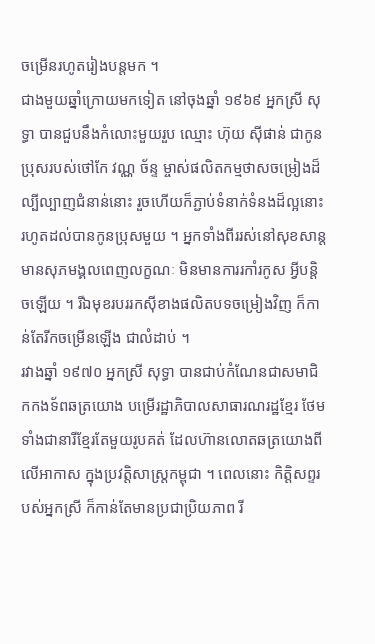ចម្រើនរហូតរៀងបន្តមក ។
ជាងមួយឆ្នាំក្រោយមកទៀត នៅចុងឆ្នាំ ១៩៦៩ អ្នកស្រី សុទ្ធា បានជួបនឹងកំលោះមួយរួប ឈ្មោះ ហ៊ុយ ស៊ីផាន់ ជាកូនប្រុសរបស់ថៅកែ វណ្ណ ច័ន្ទ ម្ចាស់ផលិតកម្មថាសចម្រៀងដ៏ល្បីល្បាញជំនាន់នោះ រួចហើយក៏ភ្ជាប់ទំនាក់ទំនងដ៏ល្អនោះ រហូតដល់បានកូនប្រុសមួយ ។ អ្នកទាំងពីររស់នៅសុខសាន្ត មានសុភមង្គលពេញលក្ខណៈ មិនមានការរកាំរកូស អ្វីបន្តិចឡើយ ។ រីឯមុខរបររកស៊ីខាងផលិតបទចម្រៀងវិញ ក៏កាន់តែរីកចម្រើនឡើង ជាលំដាប់ ។
រវាងឆ្នាំ ១៩៧០ អ្នកស្រី សុទ្ធា បានជាប់កំណែនជាសមាជិកកងទ័ពឆត្រយោង បម្រើរដ្ឋាភិបាលសាធារណរដ្ឋខ្មែរ ថែមទាំងជានារីខ្មែរតែមួយរូបគត់ ដែលហ៊ានលោតឆត្រយោងពីលើអាកាស ក្នុងប្រវត្តិសាស្រ្តកម្ពុជា ។ ពេលនោះ កិត្តិសព្ទរបស់អ្នកស្រី ក៏កាន់តែមានប្រជាប្រិយភាព រី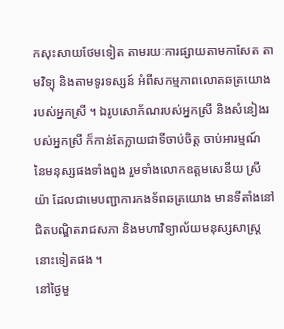កសុះសាយថែមទៀត តាមរយៈការផ្សាយតាមកាសែត តាមវិទ្យុ និងតាមទូរទស្សន៍ អំពីសកម្មភាពលោតឆត្រយោងរបស់អ្នកស្រី ។ ឯរូបសោភ័ណរបស់អ្នកស្រី និងសំនៀងរបស់អ្នកស្រី ក៏កាន់តែក្លាយជាទីចាប់ចិត្ត ចាប់អារម្មណ៍ នៃមនុស្សផងទាំងពួង រួមទាំងលោកឧត្តមសេនីយ ស្រី យ៉ា ដែលជាមេបញ្ជាការកងទ័ពឆត្រយោង មានទីតាំងនៅជិតបណ្ឌិតរាជសភា និងមហាវិទ្យាល័យមនុស្សសាស្រ្ត នោះទៀតផង ។
នៅថ្ងៃមួ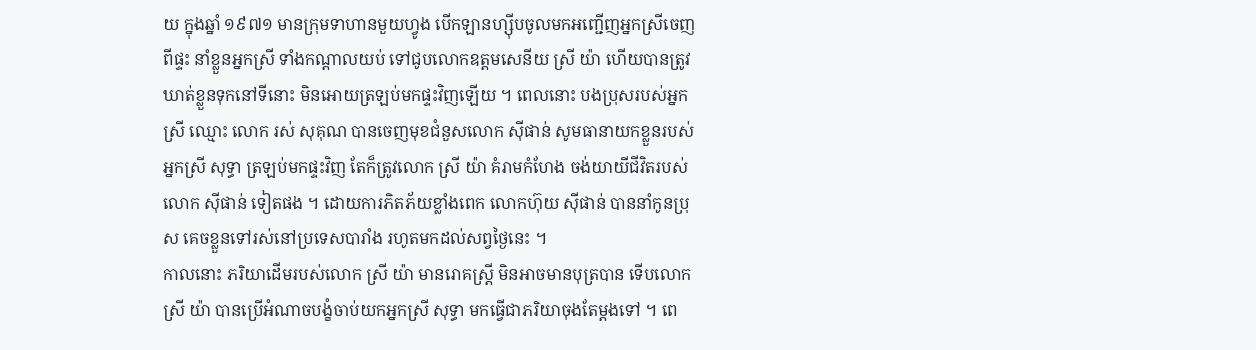យ ក្នុងឆ្នាំ ១៩៧១ មានក្រុមទាហានមួយហ្វូង បើកឡានហ្ស៊ីបចូលមកអញ្ជើញអ្នកស្រីចេញពីផ្ទះ នាំខ្លួនអ្នកស្រី ទាំងកណ្តាលយប់ ទៅជូបលោកឧត្តមសេនីយ ស្រី យ៉ា ហើយបានត្រូវឃាត់ខ្លួនទុកនៅទីនោះ មិនអោយត្រឡប់មកផ្ទះវិញឡើយ ។ ពេលនោះ បងប្រុសរបស់អ្នកស្រី ឈ្មោះ លោក រស់ សុគុណ បានចេញមុខជំនួសលោក ស៊ីផាន់ សូមធានាយកខ្លួនរបស់អ្នកស្រី សុទ្ធា ត្រឡប់មកផ្ទះវិញ តែក៏ត្រូវលោក ស្រី យ៉ា គំរាមកំហែង ចង់យាយីជីវិតរបស់លោក ស៊ីផាន់ ទៀតផង ។ ដោយការភិតភ័យខ្លាំងពេក លោកហ៊ុយ ស៊ីផាន់ បាននាំកូនប្រុស គេចខ្លួនទៅរស់នៅប្រទេសបារាំង រហូតមកដល់សព្វថ្ងៃនេះ ។
កាលនោះ ភរិយាដើមរបស់លោក ស្រី យ៉ា មានរោគស្រ្តី មិនអាចមានបុត្របាន ទើបលោក ស្រី យ៉ា បានប្រើអំណាចបង្ខំចាប់យកអ្នកស្រី សុទ្ធា មកធ្វើជាភរិយាចុងតែម្តងទៅ ។ ពេ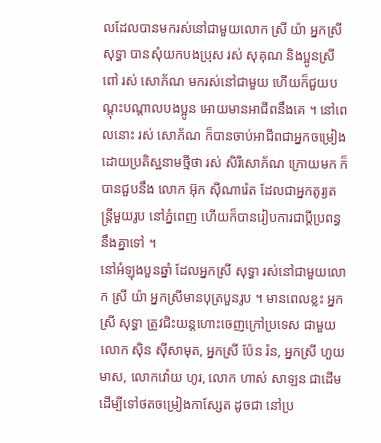លដែលបានមករស់នៅជាមួយលោក ស្រី យ៉ា អ្នកស្រី សុទ្ធា បានសុំយកបងប្រុស រស់ សុគុណ និងប្អូនស្រីពៅ រស់ សោភ័ណ មករស់នៅជាមួយ ហើយក៏ជួយបណ្តុះបណ្តាលបងប្អូន អោយមានអាជីពនឹងគេ ។ នៅពេលនោះ រស់ សោភ័ណ ក៏បានចាប់អាជីពជាអ្នកចម្រៀង ដោយប្រតិស្ឋនាមថ្មីថា រស់ សិរីសោភ័ណ ក្រោយមក ក៏បានជួបនឹង លោក អ៊ុក ស៊ីណារ៉េត ដែលជាអ្នកតូរ្យតន្រ្តីមួយរូប នៅភ្នំពេញ ហើយក៏បានរៀបការជាប្តីប្រពន្ធនឹងគ្នាទៅ ។
នៅអំឡុងបួនឆ្នាំ ដែលអ្នកស្រី សុទ្ធា រស់នៅជាមួយលោក ស្រី យ៉ា អ្នកស្រីមានបុត្របួនរូប ។ មានពេលខ្លះ អ្នកស្រី សុទ្ធា ត្រូវជិះយន្តហោះចេញក្រៅប្រទេស ជាមួយលោក ស៊ិន ស៊ីសាមុត, អ្នកស្រី ប៉ែន រ៉ន, អ្នកស្រី ហួយ មាស, លោកវ៉ោយ ហូរ, លោក ហាស់ សាឡន ជាដើម ដើម្បីទៅថតចម្រៀងកាស្សែត ដូចជា នៅប្រ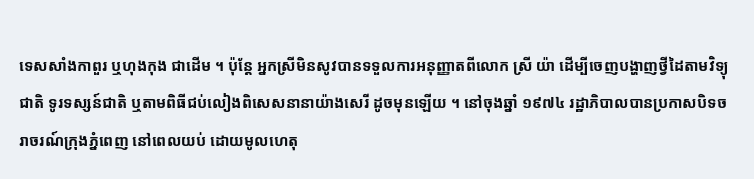ទេសសាំងកាពួរ ឬហុងកុង ជាដើម ។ ប៉ុន្តែ អ្នកស្រីមិនសូវបានទទួលការអនុញ្ញាតពីលោក ស្រី យ៉ា ដើម្បីចេញបង្ហាញថ្វីដៃតាមវិទ្យុជាតិ ទូរទស្សន៍ជាតិ ឬតាមពិធីជប់លៀងពិសេសនានាយ៉ាងសេរី ដូចមុនឡើយ ។ នៅចុងឆ្នាំ ១៩៧៤ រដ្ឋាភិបាលបានប្រកាសបិទចរាចរណ៍ក្រុងភ្នំពេញ នៅពេលយប់ ដោយមូលហេតុ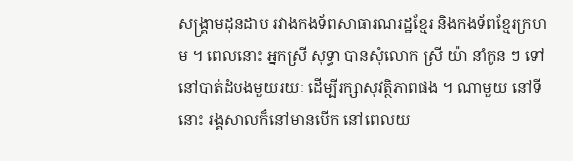សង្រ្គាមដុនដាប រវាងកងទ័ពសាធារណរដ្ឋខ្មែរ និងកងទ័ពខ្មែរក្រហម ។ ពេលនោះ អ្នកស្រី សុទ្ធា បានសុំលោក ស្រី យ៉ា នាំកូន ៗ ទៅនៅបាត់ដំបងមួយរយៈ ដើម្បីរក្សាសុវត្ថិភាពផង ។ ណាមួយ នៅទីនោះ រង្គសាលក៏នៅមានបើក នៅពេលយ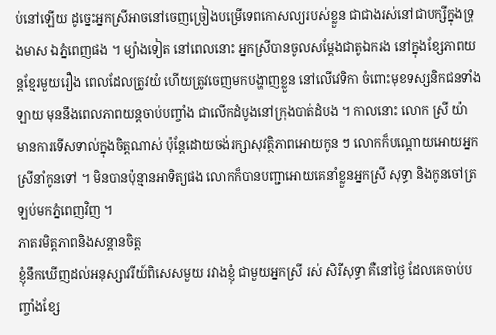ប់នៅឡើយ ដូច្នេះអ្នកស្រីអាចនៅចេញច្រៀងបម្រើទេពកោសល្យរបស់ខ្លួន ជាជាងរស់នៅជាបក្សីក្នុងទ្រុងមាស ឯភ្នំពេញផង ។ ម្យ៉ាងទៀត នៅពេលនោះ អ្នកស្រីបានចូលសម្តែងជាតូឯករង នៅក្នុងខ្សែភាពយន្តខ្មែរមួយរឿង ពេលដែលត្រូវយំ ហើយត្រូវចេញមកបង្ហាញខ្លួន នៅលើវេទិកា ចំពោះមុខទស្សនិកជនទាំងឡាយ មុននឹងពេលភាពយន្តចាប់បញ្ចាំង ជាលើកដំបូងនៅក្រុងបាត់ដំបង ។ កាលនោះ លោក ស្រី យ៉ា មានការទើសទាល់ក្នុងចិត្តណាស់ ប៉ុន្តែដោយចង់រក្សាសុវត្ថិភាពអោយកូន ៗ លោកក៏បណ្តោយអោយអ្នកស្រីនាំកូនទៅ ។ មិនបានប៉ុន្មានអាទិត្យផង លោកក៏បានបញ្ជាអោយគេនាំខ្លួនអ្នកស្រី សុទ្ធា និងកូនចៅត្រឡប់មកភ្នំពេញវិញ ។
ភាតរមិត្តភាពនិងសន្តានចិត្ត
ខ្ញុំនឹកឃើញដល់អនុស្សាវរីយ៍ពិសេសមួយ រវាងខ្ញុំ ជាមួយអ្នកស្រី រស់ សិរីសុទ្ធា គឺនៅថ្ងៃ ដែលគេចាប់បញ្ចាំងខ្សែ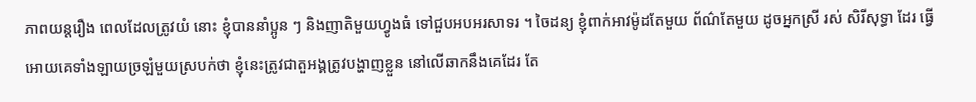ភាពយន្តរឿង ពេលដែលត្រូវយំ នោះ ខ្ញុំបាននាំប្អូន ៗ និងញាតិមួយហ្វូងធំ ទៅជួបអបអរសាទរ ។ ចៃដន្យ ខ្ញុំពាក់អាវម៉ូដតែមួយ ព័ណ៌តែមួយ ដូចអ្នកស្រី រស់ សិរីសុទ្ធា ដែរ ធ្វើអោយគេទាំងឡាយច្រឡំមួយស្របក់ថា ខ្ញុំនេះត្រូវជាតួអង្គត្រូវបង្ហាញខ្លួន នៅលើឆាកនឹងគេដែរ តែ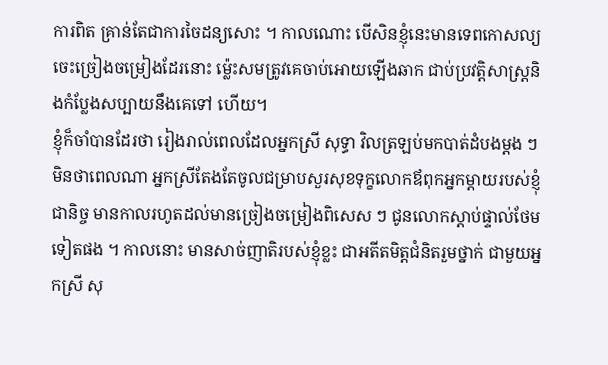ការពិត គ្រាន់តែជាការចៃដន្យសោះ ។ កាលណោះ បើសិនខ្ញុំនេះមានទេពកោសល្យ ចេះច្រៀងចម្រៀងដែរនោះ ម៉្លេះសមត្រូវគេចាប់អោយឡើងឆាក ជាប់ប្រវត្តិសាស្រ្តនិងកំប្លែងសប្បាយនឹងគេទៅ ហើយ។
ខ្ញុំក៏ចាំបានដែរថា រៀងរាល់ពេលដែលអ្នកស្រី សុទ្ធា វិលត្រឡប់មកបាត់ដំបងម្តង ៗ មិនថាពេលណា អ្នកស្រីតែងតែចូលជម្រាបសួរសុខទុក្ខលោកឪពុកអ្នកម្តាយរបស់ខ្ញុំ ជានិច្ច មានកាលរហូតដល់មានច្រៀងចម្រៀងពិសេស ៗ ជូនលោកស្តាប់ផ្ទាល់ថែមទៀតផង ។ កាលនោះ មានសាច់ញាតិរបស់ខ្ញុំខ្លះ ជាអតីតមិត្តជំនិតរួមថ្នាក់ ជាមួយអ្នកស្រី សុ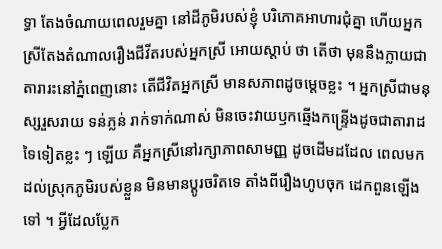ទ្ធា តែងចំណាយពេលរួមគ្នា នៅដីភូមិរបស់ខ្ញុំ បរិភោគអាហារជុំគ្នា ហើយអ្នកស្រីតែងតំណាលរឿងជីវីតរបស់អ្នកស្រី អោយស្តាប់ ថា តើថា មុននឹងក្លាយជាតារារះនៅភ្នំពេញនោះ តើជីវិតអ្នកស្រី មានសភាពដូចម្តេចខ្លះ ។ អ្នកស្រីជាមនុស្សរួសរាយ ទន់ភ្លន់ រាក់ទាក់ណាស់ មិនចេះវាយឫកឆ្មើងកន្រ្ទើងដូចជាតារាដទៃទៀតខ្លះ ៗ ឡើយ គឺអ្នកស្រីនៅរក្សាភាពសាមញ្ញ ដូចដើមដដែល ពេលមកដល់ស្រុកភូមិរបស់ខ្លួន មិនមានប្តូរចរិតទេ តាំងពីរឿងហូបចុក ដេកពួនឡើងទៅ ។ អ្វីដែលប្លែក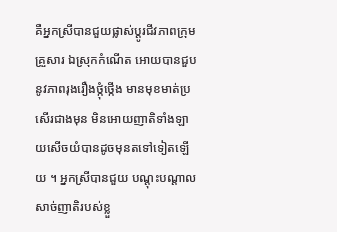គឺអ្នកស្រីបានជួយផ្លាស់ប្តូរជីវភាពក្រុមគ្រួសារ ឯស្រុកកំណើត អោយបានជួបនូវភាពរុងរឿងថ្កុំថ្កើង មានមុខមាត់ប្រសើរជាងមុន មិនអោយញាតិទាំងឡាយសើចយំបានដូចមុនតទៅទៀតឡើយ ។ អ្នកស្រីបានជួយ បណ្តុះបណ្តាលសាច់ញាតិរបស់ខ្លួ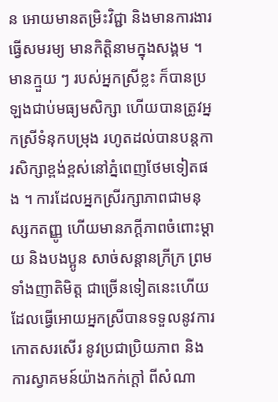ន អោយមានតម្រិះវិជ្ជា និងមានការងារធ្វើសមរម្យ មានកិត្តិនាមក្នុងសង្គម ។ មានក្មួយ ៗ របស់អ្នកស្រីខ្លះ ក៏បានប្រឡងជាប់មធ្យមសិក្សា ហើយបានត្រូវអ្នកស្រីទំនុកបម្រុង រហូតដល់បានបន្តការសិក្សាខ្ពង់ខ្ពស់នៅភ្នំពេញថែមទៀតផង ។ ការដែលអ្នកស្រីរក្សាភាពជាមនុស្សកតញ្ញូ ហើយមានភក្តីភាពចំពោះម្តាយ និងបងប្អូន សាច់សន្តានក្រីក្រ ព្រមទាំងញាតិមិត្ត ជាច្រើនទៀតនេះហើយ ដែលធ្វើអោយអ្នកស្រីបានទទួលនូវការកោតសរសើរ នូវប្រជាប្រិយភាព និងការស្វាគមន៍យ៉ាងកក់ក្តៅ ពីសំណា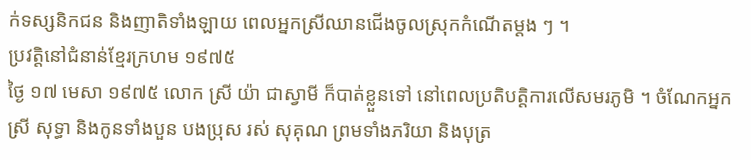ក់ទស្សនិកជន និងញាតិទាំងឡាយ ពេលអ្នកស្រីឈានជើងចូលស្រុកកំណើតម្តង ៗ ។
ប្រវត្តិនៅជំនាន់ខ្មែរក្រហម ១៩៧៥
ថ្ងៃ ១៧ មេសា ១៩៧៥ លោក ស្រី យ៉ា ជាស្វាមី ក៏បាត់ខ្លួនទៅ នៅពេលប្រតិបត្តិការលើសមរភូមិ ។ ចំណែកអ្នកស្រី សុទ្ធា និងកូនទាំងបួន បងប្រុស រស់ សុគុណ ព្រមទាំងភរិយា និងបុត្រ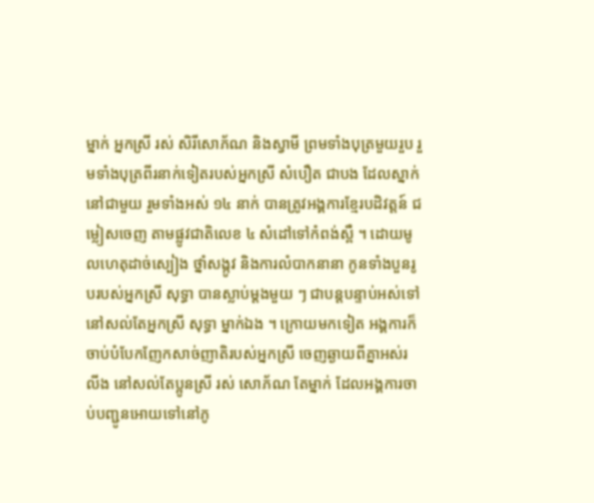ម្នាក់ អ្នកស្រី រស់ សិរីសោភ័ណ និងស្វាមី ព្រមទាំងបុត្រមួយរួប រួមទាំងបុត្រពីរនាក់ទៀតរបស់អ្នកស្រី សំបឿត ជាបង ដែលស្នាក់នៅជាមួយ រួមទាំងអស់ ១៤ នាក់ បានត្រូវអង្គការខ្មែរបដិវត្តន៍ ជម្លៀសចេញ តាមផ្លូវជាតិលេខ ៤ សំដៅទៅកំពង់ស្ពឺ ។ ដោយមូលហេតុដាច់ស្បៀង ថ្នាំសង្កូវ និងការលំបាកនានា កូនទាំងបួនរូបរបស់អ្នកស្រី សុទ្ធា បានស្លាប់ម្តងមួយ ៗ ជាបន្តបន្ទាប់អស់ទៅ នៅសល់តែអ្នកស្រី សុទ្ធា ម្នាក់ឯង ។ ក្រោយមកទៀត អង្គការក៏ចាប់បំបែកញែកសាច់ញាតិរបស់អ្នកស្រី ចេញឆ្ងាយពីគ្នាអស់រលីង នៅសល់តែប្អូនស្រី រស់ សោភ័ណ តែម្នាក់ ដែលអង្គការចាប់បញ្ជូនអោយទៅនៅភូ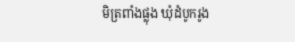មិត្រពាំងផ្លុង ឃុំដំបូករូង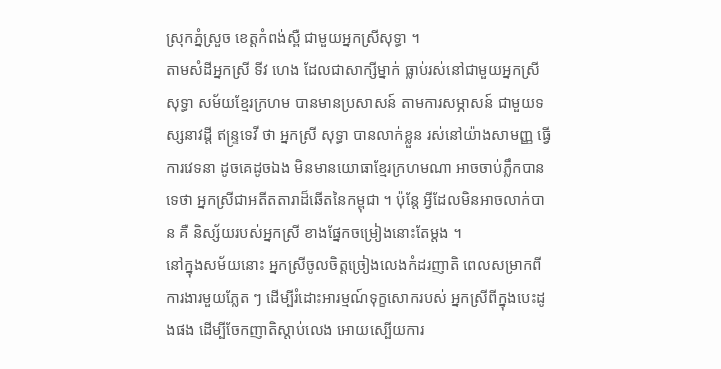ស្រុកភ្នំស្រួច ខេត្តកំពង់ស្ពឺ ជាមួយអ្នកស្រីសុទ្ធា ។
តាមសំដីអ្នកស្រី ទីវ ហេង ដែលជាសាក្សីម្នាក់ ធ្លាប់រស់នៅជាមួយអ្នកស្រី សុទ្ធា សម័យខ្មែរក្រហម បានមានប្រសាសន៍ តាមការសម្ភាសន៍ ជាមួយទស្សនាវដ្តី ឥន្រ្ទទេវី ថា អ្នកស្រី សុទ្ធា បានលាក់ខ្លួន រស់នៅយ៉ាងសាមញ្ញ ធ្វើការវេទនា ដូចគេដូចឯង មិនមានយោធាខ្មែរក្រហមណា អាចចាប់ភ្លឹកបានទេថា អ្នកស្រីជាអតីតតារាដ៏ឆើតនៃកម្ពុជា ។ ប៉ុន្តែ អ្វីដែលមិនអាចលាក់បាន គឺ និស្ស័យរបស់អ្នកស្រី ខាងផ្នែកចម្រៀងនោះតែម្តង ។
នៅក្នុងសម័យនោះ អ្នកស្រីចូលចិត្តច្រៀងលេងកំដរញាតិ ពេលសម្រាកពីការងារមួយភ្លែត ៗ ដើម្បីរំដោះអារម្មណ៍ទុក្ខសោករបស់ អ្នកស្រីពីក្នុងបេះដូងផង ដើម្បីចែកញាតិស្តាប់លេង អោយស្បើយការ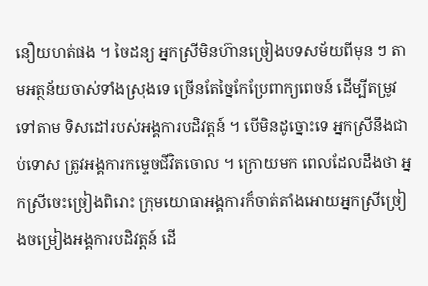នឿយហត់ផង ។ ចៃដន្យ អ្នកស្រីមិនហ៊ានច្រៀងបទសម័យពីមុន ៗ តាមអត្ថន័យចាស់ទាំងស្រុងទេ ច្រើនតែច្នៃកែប្រែពាក្យពេចន៍ ដើម្បីតម្រូវទៅតាម ទិសដៅរបស់អង្គការបដិវត្តន៍ ។ បើមិនដូច្នោះទេ អ្នកស្រីនឹងជាប់ទោស ត្រូវអង្គការកម្ទេចជីវិតចោល ។ ក្រោយមក ពេលដែលដឹងថា អ្នកស្រីចេះច្រៀងពិរោះ ក្រុមយោធាអង្គការក៏ចាត់តាំងអោយអ្នកស្រីច្រៀងចម្រៀងអង្គការបដិវត្តន៍ ដើ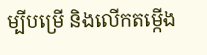ម្បីបម្រើ និងលើកតម្កើង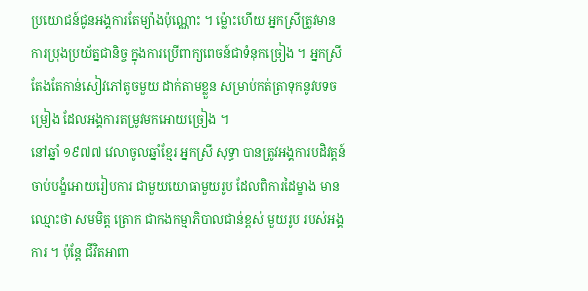ប្រយោជន៍ជូនអង្គការតែម្យ៉ាងប៉ុណ្ណោះ ។ ម្ល៉ោះហើយ អ្នកស្រីត្រូវមានការប្រុងប្រយ័ត្នជានិច្ច ក្នុងការប្រើពាក្យពេចន៍ជាទំនុកច្រៀង ។ អ្នកស្រីតែងតែកាន់សៀវភៅតូចមួយ ដាក់តាមខ្លួន សម្រាប់កត់ត្រាទុកនូវបទចម្រៀង ដែលអង្គការតម្រូវមកអោយច្រៀង ។
នៅឆ្នាំ ១៩៧៧ វេលាចូលឆ្នាំខ្មែរ អ្នកស្រី សុទ្ធា បានត្រូវអង្គការបដិវត្តន៍ ចាប់បង្ខំអោយរៀបការ ជាមួយយោធាមួយរូប ដែលពិការដៃម្ខាង មានឈ្មោះថា សមមិត្ត ត្រោក ជាកងកម្មាភិបាលជាន់ខ្ពស់ មួយរូប របស់អង្គការ ។ ប៉ុន្តែ ជីវិតអាពា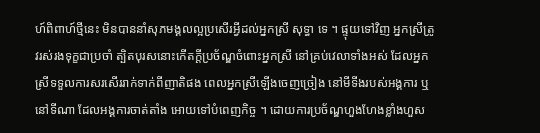ហ៍ពិពាហ៍ថ្មីនេះ មិនបាននាំសុភមង្គលល្អប្រសើរអ្វីដល់អ្នកស្រី សុទ្ធា ទេ ។ ផ្ទុយទៅវិញ អ្នកស្រីត្រូវរស់រងទុក្ខជាប្រចាំ ត្បិតបុរសនោះកើតក្តីប្រច័ណ្ឌចំពោះអ្នកស្រី នៅគ្រប់វេលាទាំងអស់ ដែលអ្នកស្រីទទួលការសរសើររាក់ទាក់ពីញាតិផង ពេលអ្នកស្រីឡើងចេញច្រៀង នៅមីទីងរបស់អង្គការ ឬនៅទីណា ដែលអង្គការចាត់តាំង អោយទៅបំពេញកិច្ច ។ ដោយការប្រច័ណ្ឌហួងហែងខ្លាំងហួស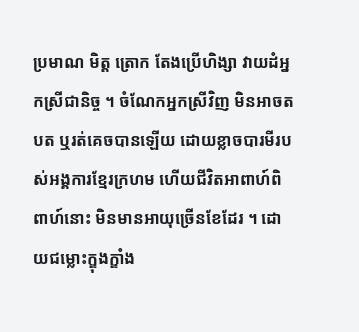ប្រមាណ មិត្ត ត្រោក តែងប្រើហិង្សា វាយដំអ្នកស្រីជានិច្ច ។ ចំណែកអ្នកស្រីវិញ មិនអាចតបត ឬរត់គេចបានឡើយ ដោយខ្លាចបារមីរបស់អង្គការខ្មែរក្រហម ហើយជីវិតអាពាហ៍ពិពាហ៍នោះ មិនមានអាយុច្រើនខែដែរ ។ ដោយជម្លោះក្ឌុងក្ឌាំង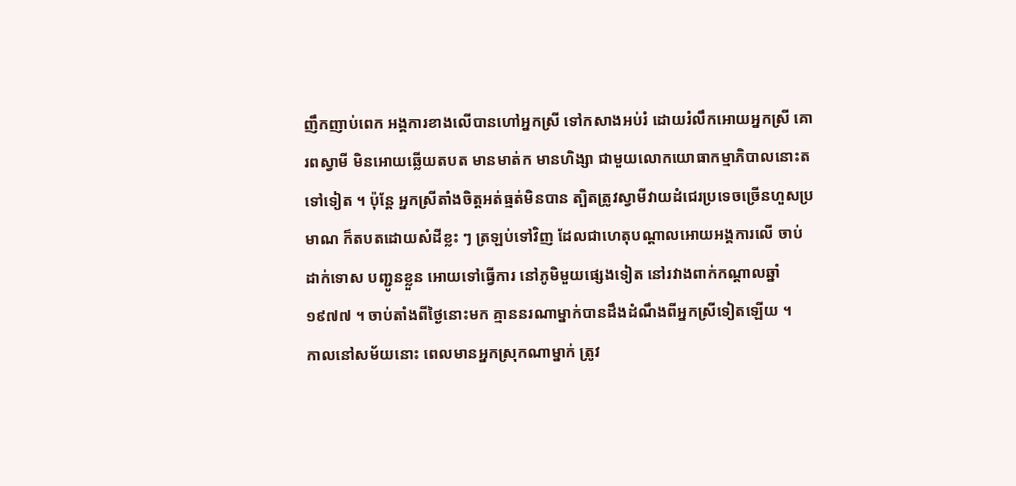ញឹកញាប់ពេក អង្គការខាងលើបានហៅអ្នកស្រី ទៅកសាងអប់រំ ដោយរំលឹកអោយអ្នកស្រី គោរពស្វាមី មិនអោយឆ្លើយតបត មានមាត់ក មានហិង្សា ជាមួយលោកយោធាកម្មាភិបាលនោះតទៅទៀត ។ ប៉ុន្តែ អ្នកស្រីតាំងចិត្តអត់ធ្មត់មិនបាន ត្បិតត្រូវស្វាមីវាយដំជេរប្រទេចច្រើនហួសប្រមាណ ក៏តបតដោយសំដីខ្លះ ៗ ត្រឡប់ទៅវិញ ដែលជាហេតុបណ្តាលអោយអង្គការលើ ចាប់ដាក់ទោស បញ្ជូនខ្លួន អោយទៅធ្វើការ នៅភូមិមួយផ្សេងទៀត នៅរវាងពាក់កណ្តាលឆ្នាំ ១៩៧៧ ។ ចាប់តាំងពីថ្ងៃនោះមក គ្មាននរណាម្នាក់បានដឹងដំណឹងពីអ្នកស្រីទៀតឡើយ ។
កាលនៅសម័យនោះ ពេលមានអ្នកស្រុកណាម្នាក់ ត្រូវ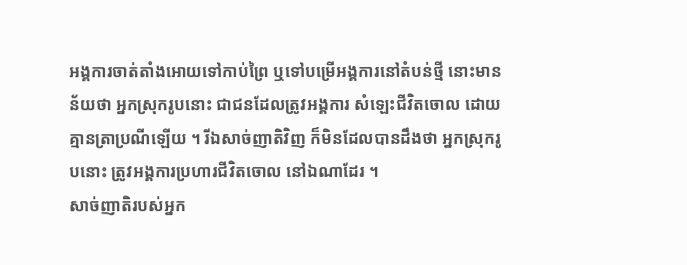អង្គការចាត់តាំងអោយទៅកាប់ព្រៃ ឬទៅបម្រើអង្គការនៅតំបន់ថ្មី នោះមានន័យថា អ្នកស្រុករូបនោះ ជាជនដែលត្រូវអង្គការ សំឡេះជីវិតចោល ដោយគ្មានត្រាប្រណីឡើយ ។ រីឯសាច់ញាតិវិញ ក៏មិនដែលបានដឹងថា អ្នកស្រុករូបនោះ ត្រូវអង្គការប្រហារជីវិតចោល នៅឯណាដែរ ។
សាច់ញាតិរបស់អ្នក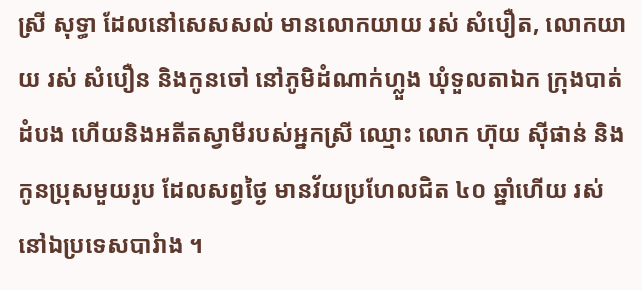ស្រី សុទ្ធា ដែលនៅសេសសល់ មានលោកយាយ រស់ សំបឿត, លោកយាយ រស់ សំបឿន និងកូនចៅ នៅភូមិដំណាក់ហ្លួង ឃុំទួលតាឯក ក្រុងបាត់ដំបង ហើយនិងអតីតស្វាមីរបស់អ្នកស្រី ឈ្មោះ លោក ហ៊ុយ ស៊ីផាន់ និងកូនប្រុសមួយរូប ដែលសព្វថ្ងៃ មានវ័យប្រហែលជិត ៤០ ឆ្នាំហើយ រស់នៅឯប្រទេសបារំាង ។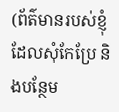(ព័ត៌មានរបស់ខ្ញុំ ដែលសុំកែប្រែ និងបន្ថែម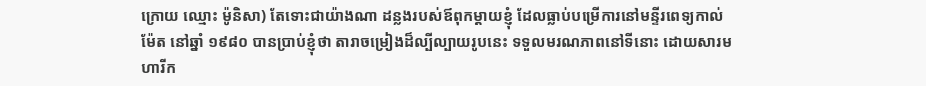ក្រោយ ឈ្មោះ ម៉ូនិសា) តែទោះជាយ៉ាងណា ដន្លងរបស់ឪពុកម្ដាយខ្ញុំ ដែលធ្លាប់បម្រើការនៅមន្ទីរពេទ្យកាល់ម៉ែត នៅឆ្នាំ ១៩៨០ បានប្រាប់ខ្ញុំថា តារាចម្រៀងដ៏ល្បីល្បាយរូបនេះ ទទួលមរណភាពនៅទីនោះ ដោយសារមហារីក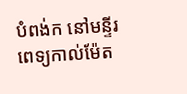បំពង់ក នៅមន្ទីរពេទ្យកាល់ម៉ែត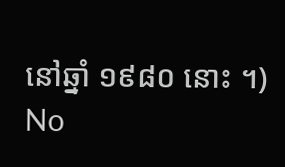នៅឆ្នាំ ១៩៨០ នោះ ។)
No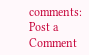comments:
Post a Comment